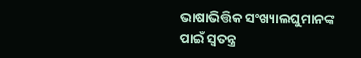ଭାଷାଭିତ୍ତିକ ସଂଖ୍ୟାଲଘୁମାନଙ୍କ ପାଇଁ ସ୍ୱତନ୍ତ୍ର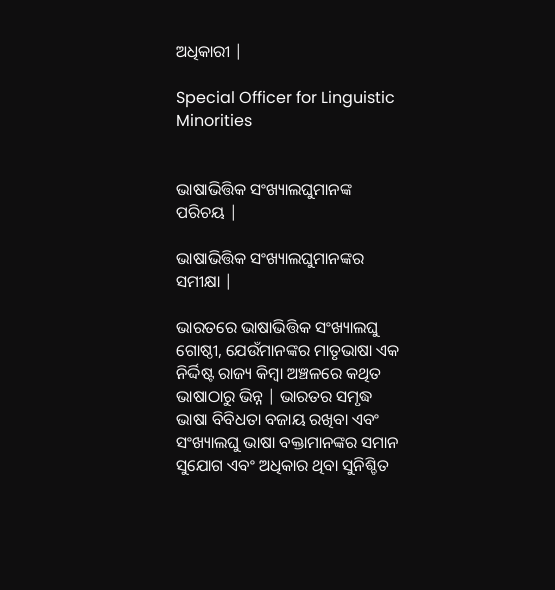ଅଧିକାରୀ |

Special Officer for Linguistic Minorities


ଭାଷାଭିତ୍ତିକ ସଂଖ୍ୟାଲଘୁମାନଙ୍କ ପରିଚୟ |

ଭାଷାଭିତ୍ତିକ ସଂଖ୍ୟାଲଘୁମାନଙ୍କର ସମୀକ୍ଷା |

ଭାରତରେ ଭାଷାଭିତ୍ତିକ ସଂଖ୍ୟାଲଘୁ ଗୋଷ୍ଠୀ, ଯେଉଁମାନଙ୍କର ମାତୃଭାଷା ଏକ ନିର୍ଦ୍ଦିଷ୍ଟ ରାଜ୍ୟ କିମ୍ବା ଅଞ୍ଚଳରେ କଥିତ ଭାଷାଠାରୁ ଭିନ୍ନ | ଭାରତର ସମୃଦ୍ଧ ଭାଷା ବିବିଧତା ବଜାୟ ରଖିବା ଏବଂ ସଂଖ୍ୟାଲଘୁ ଭାଷା ବକ୍ତାମାନଙ୍କର ସମାନ ସୁଯୋଗ ଏବଂ ଅଧିକାର ଥିବା ସୁନିଶ୍ଚିତ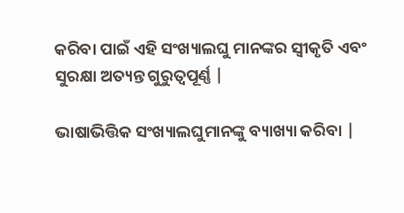କରିବା ପାଇଁ ଏହି ସଂଖ୍ୟାଲଘୁ ମାନଙ୍କର ସ୍ୱୀକୃତି ଏବଂ ସୁରକ୍ଷା ଅତ୍ୟନ୍ତ ଗୁରୁତ୍ୱପୂର୍ଣ୍ଣ |

ଭାଷାଭିତ୍ତିକ ସଂଖ୍ୟାଲଘୁମାନଙ୍କୁ ବ୍ୟାଖ୍ୟା କରିବା |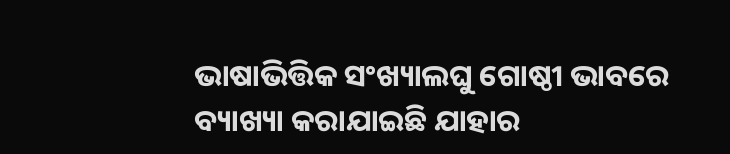ଭାଷାଭିତ୍ତିକ ସଂଖ୍ୟାଲଘୁ ଗୋଷ୍ଠୀ ଭାବରେ ବ୍ୟାଖ୍ୟା କରାଯାଇଛି ଯାହାର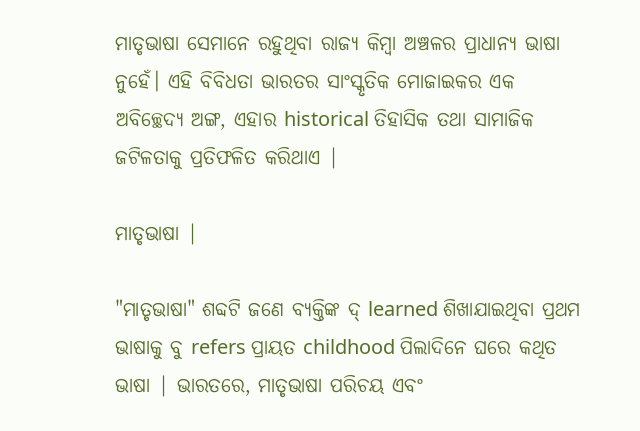ମାତୃଭାଷା ସେମାନେ ରହୁଥିବା ରାଜ୍ୟ କିମ୍ବା ଅଞ୍ଚଳର ପ୍ରାଧାନ୍ୟ ଭାଷା ନୁହେଁ। ଏହି ବିବିଧତା ଭାରତର ସାଂସ୍କୃତିକ ମୋଜାଇକର ଏକ ଅବିଚ୍ଛେଦ୍ୟ ଅଙ୍ଗ, ଏହାର historical ତିହାସିକ ତଥା ସାମାଜିକ ଜଟିଳତାକୁ ପ୍ରତିଫଳିତ କରିଥାଏ |

ମାତୃଭାଷା |

"ମାତୃଭାଷା" ଶବ୍ଦଟି ଜଣେ ବ୍ୟକ୍ତିଙ୍କ ଦ୍ learned ଶିଖାଯାଇଥିବା ପ୍ରଥମ ଭାଷାକୁ ବୁ refers ପ୍ରାୟତ childhood ପିଲାଦିନେ ଘରେ କଥିତ ଭାଷା | ଭାରତରେ, ମାତୃଭାଷା ପରିଚୟ ଏବଂ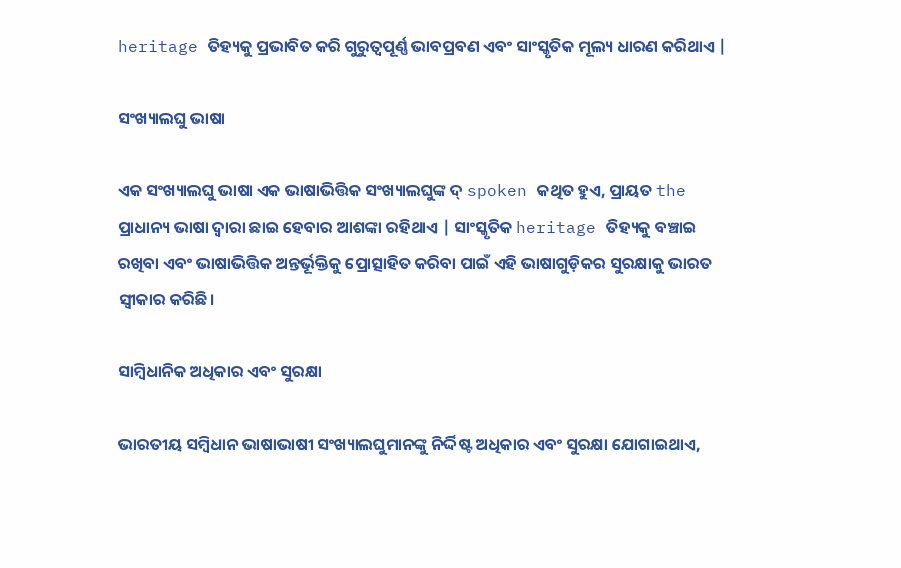heritage ତିହ୍ୟକୁ ପ୍ରଭାବିତ କରି ଗୁରୁତ୍ୱପୂର୍ଣ୍ଣ ଭାବପ୍ରବଣ ଏବଂ ସାଂସ୍କୃତିକ ମୂଲ୍ୟ ଧାରଣ କରିଥାଏ |

ସଂଖ୍ୟାଲଘୁ ଭାଷା

ଏକ ସଂଖ୍ୟାଲଘୁ ଭାଷା ଏକ ଭାଷାଭିତ୍ତିକ ସଂଖ୍ୟାଲଘୁଙ୍କ ଦ୍ spoken କଥିତ ହୁଏ, ପ୍ରାୟତ the ପ୍ରାଧାନ୍ୟ ଭାଷା ଦ୍ୱାରା ଛାଇ ହେବାର ଆଶଙ୍କା ରହିଥାଏ | ସାଂସ୍କୃତିକ heritage ତିହ୍ୟକୁ ବଞ୍ଚାଇ ରଖିବା ଏବଂ ଭାଷାଭିତ୍ତିକ ଅନ୍ତର୍ଭୂକ୍ତିକୁ ପ୍ରୋତ୍ସାହିତ କରିବା ପାଇଁ ଏହି ଭାଷାଗୁଡ଼ିକର ସୁରକ୍ଷାକୁ ଭାରତ ସ୍ୱୀକାର କରିଛି।

ସାମ୍ବିଧାନିକ ଅଧିକାର ଏବଂ ସୁରକ୍ଷା

ଭାରତୀୟ ସମ୍ବିଧାନ ଭାଷାଭାଷୀ ସଂଖ୍ୟାଲଘୁମାନଙ୍କୁ ନିର୍ଦ୍ଦିଷ୍ଟ ଅଧିକାର ଏବଂ ସୁରକ୍ଷା ଯୋଗାଇଥାଏ,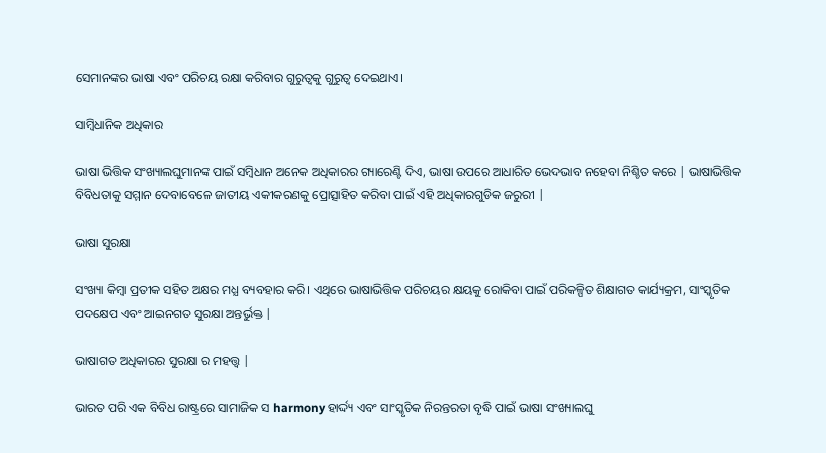ସେମାନଙ୍କର ଭାଷା ଏବଂ ପରିଚୟ ରକ୍ଷା କରିବାର ଗୁରୁତ୍ୱକୁ ଗୁରୁତ୍ୱ ଦେଇଥାଏ।

ସାମ୍ବିଧାନିକ ଅଧିକାର

ଭାଷା ଭିତ୍ତିକ ସଂଖ୍ୟାଲଘୁମାନଙ୍କ ପାଇଁ ସମ୍ବିଧାନ ଅନେକ ଅଧିକାରର ଗ୍ୟାରେଣ୍ଟି ଦିଏ, ଭାଷା ଉପରେ ଆଧାରିତ ଭେଦଭାବ ନହେବା ନିଶ୍ଚିତ କରେ | ଭାଷାଭିତ୍ତିକ ବିବିଧତାକୁ ସମ୍ମାନ ଦେବାବେଳେ ଜାତୀୟ ଏକୀକରଣକୁ ପ୍ରୋତ୍ସାହିତ କରିବା ପାଇଁ ଏହି ଅଧିକାରଗୁଡିକ ଜରୁରୀ |

ଭାଷା ସୁରକ୍ଷା

ସଂଖ୍ୟା କିମ୍ବା ପ୍ରତୀକ ସହିତ ଅକ୍ଷର ମଧ୍ଯ ବ୍ୟବହାର କରି। ଏଥିରେ ଭାଷାଭିତ୍ତିକ ପରିଚୟର କ୍ଷୟକୁ ରୋକିବା ପାଇଁ ପରିକଳ୍ପିତ ଶିକ୍ଷାଗତ କାର୍ଯ୍ୟକ୍ରମ, ସାଂସ୍କୃତିକ ପଦକ୍ଷେପ ଏବଂ ଆଇନଗତ ସୁରକ୍ଷା ଅନ୍ତର୍ଭୁକ୍ତ |

ଭାଷାଗତ ଅଧିକାରର ସୁରକ୍ଷା ର ମହତ୍ତ୍ୱ |

ଭାରତ ପରି ଏକ ବିବିଧ ରାଷ୍ଟ୍ରରେ ସାମାଜିକ ସ harmony ହାର୍ଦ୍ଦ୍ୟ ଏବଂ ସାଂସ୍କୃତିକ ନିରନ୍ତରତା ବୃଦ୍ଧି ପାଇଁ ଭାଷା ସଂଖ୍ୟାଲଘୁ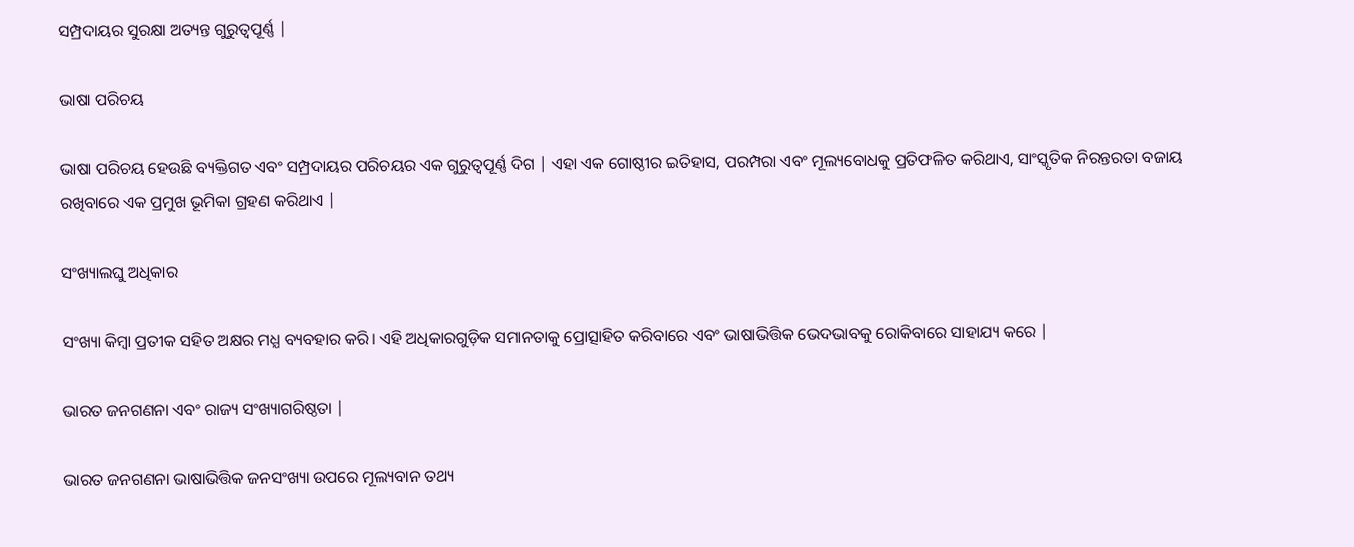ସମ୍ପ୍ରଦାୟର ସୁରକ୍ଷା ଅତ୍ୟନ୍ତ ଗୁରୁତ୍ୱପୂର୍ଣ୍ଣ |

ଭାଷା ପରିଚୟ

ଭାଷା ପରିଚୟ ହେଉଛି ବ୍ୟକ୍ତିଗତ ଏବଂ ସମ୍ପ୍ରଦାୟର ପରିଚୟର ଏକ ଗୁରୁତ୍ୱପୂର୍ଣ୍ଣ ଦିଗ | ଏହା ଏକ ଗୋଷ୍ଠୀର ଇତିହାସ, ପରମ୍ପରା ଏବଂ ମୂଲ୍ୟବୋଧକୁ ପ୍ରତିଫଳିତ କରିଥାଏ, ସାଂସ୍କୃତିକ ନିରନ୍ତରତା ବଜାୟ ରଖିବାରେ ଏକ ପ୍ରମୁଖ ଭୂମିକା ଗ୍ରହଣ କରିଥାଏ |

ସଂଖ୍ୟାଲଘୁ ଅଧିକାର

ସଂଖ୍ୟା କିମ୍ବା ପ୍ରତୀକ ସହିତ ଅକ୍ଷର ମଧ୍ଯ ବ୍ୟବହାର କରି। ଏହି ଅଧିକାରଗୁଡ଼ିକ ସମାନତାକୁ ପ୍ରୋତ୍ସାହିତ କରିବାରେ ଏବଂ ଭାଷାଭିତ୍ତିକ ଭେଦଭାବକୁ ରୋକିବାରେ ସାହାଯ୍ୟ କରେ |

ଭାରତ ଜନଗଣନା ଏବଂ ରାଜ୍ୟ ସଂଖ୍ୟାଗରିଷ୍ଠତା |

ଭାରତ ଜନଗଣନା ଭାଷାଭିତ୍ତିକ ଜନସଂଖ୍ୟା ଉପରେ ମୂଲ୍ୟବାନ ତଥ୍ୟ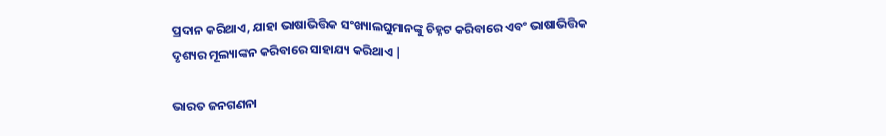ପ୍ରଦାନ କରିଥାଏ, ଯାହା ଭାଷାଭିତ୍ତିକ ସଂଖ୍ୟାଲଘୁମାନଙ୍କୁ ଚିହ୍ନଟ କରିବାରେ ଏବଂ ଭାଷାଭିତ୍ତିକ ଦୃଶ୍ୟର ମୂଲ୍ୟାଙ୍କନ କରିବାରେ ସାହାଯ୍ୟ କରିଥାଏ |

ଭାରତ ଜନଗଣନା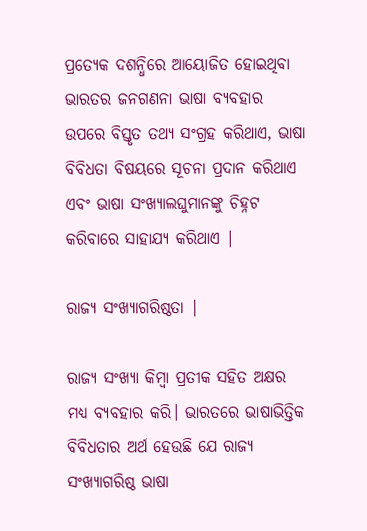ପ୍ରତ୍ୟେକ ଦଶନ୍ଧିରେ ଆୟୋଜିତ ହୋଇଥିବା ଭାରତର ଜନଗଣନା ଭାଷା ବ୍ୟବହାର ଉପରେ ବିସ୍ତୃତ ତଥ୍ୟ ସଂଗ୍ରହ କରିଥାଏ, ଭାଷା ବିବିଧତା ବିଷୟରେ ସୂଚନା ପ୍ରଦାନ କରିଥାଏ ଏବଂ ଭାଷା ସଂଖ୍ୟାଲଘୁମାନଙ୍କୁ ଚିହ୍ନଟ କରିବାରେ ସାହାଯ୍ୟ କରିଥାଏ |

ରାଜ୍ୟ ସଂଖ୍ୟାଗରିଷ୍ଠତା |

ରାଜ୍ୟ ସଂଖ୍ୟା କିମ୍ବା ପ୍ରତୀକ ସହିତ ଅକ୍ଷର ମଧ୍ଯ ବ୍ୟବହାର କରି। ଭାରତରେ ଭାଷାଭିତ୍ତିକ ବିବିଧତାର ଅର୍ଥ ହେଉଛି ଯେ ରାଜ୍ୟ ସଂଖ୍ୟାଗରିଷ୍ଠ ଭାଷା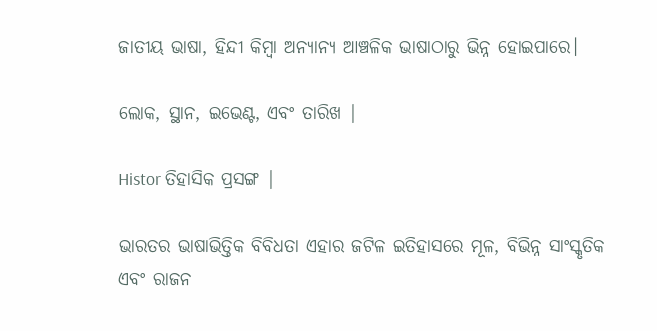ଜାତୀୟ ଭାଷା, ହିନ୍ଦୀ କିମ୍ବା ଅନ୍ୟାନ୍ୟ ଆଞ୍ଚଳିକ ଭାଷାଠାରୁ ଭିନ୍ନ ହୋଇପାରେ।

ଲୋକ, ସ୍ଥାନ, ଇଭେଣ୍ଟ, ଏବଂ ତାରିଖ |

Histor ତିହାସିକ ପ୍ରସଙ୍ଗ |

ଭାରତର ଭାଷାଭିତ୍ତିକ ବିବିଧତା ଏହାର ଜଟିଳ ଇତିହାସରେ ମୂଳ, ବିଭିନ୍ନ ସାଂସ୍କୃତିକ ଏବଂ ରାଜନ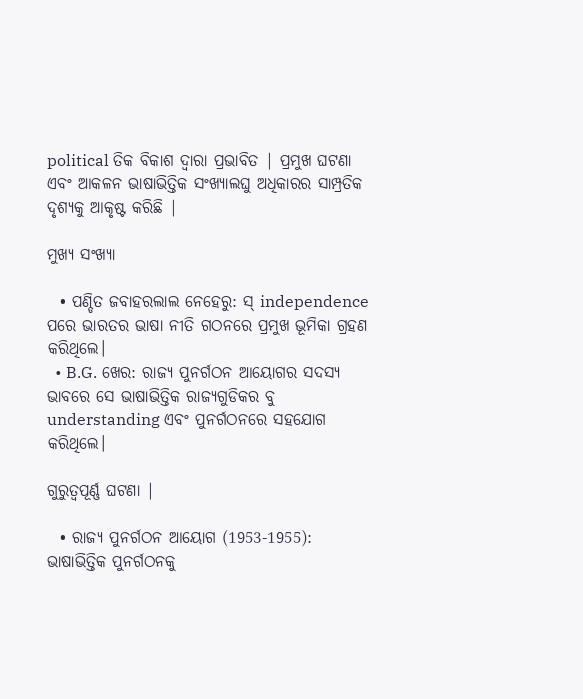political ତିକ ବିକାଶ ଦ୍ୱାରା ପ୍ରଭାବିତ | ପ୍ରମୁଖ ଘଟଣା ଏବଂ ଆକଳନ ଭାଷାଭିତ୍ତିକ ସଂଖ୍ୟାଲଘୁ ଅଧିକାରର ସାମ୍ପ୍ରତିକ ଦୃଶ୍ୟକୁ ଆକୃଷ୍ଟ କରିଛି |

ମୁଖ୍ୟ ସଂଖ୍ୟା

  • ପଣ୍ଡିତ ଜବାହରଲାଲ ନେହେରୁ: ସ୍ independence ପରେ ଭାରତର ଭାଷା ନୀତି ଗଠନରେ ପ୍ରମୁଖ ଭୂମିକା ଗ୍ରହଣ କରିଥିଲେ।
  • B.G. ଖେର: ରାଜ୍ୟ ପୁନର୍ଗଠନ ଆୟୋଗର ସଦସ୍ୟ ଭାବରେ ସେ ଭାଷାଭିତ୍ତିକ ରାଜ୍ୟଗୁଡିକର ବୁ understanding ଏବଂ ପୁନର୍ଗଠନରେ ସହଯୋଗ କରିଥିଲେ।

ଗୁରୁତ୍ୱପୂର୍ଣ୍ଣ ଘଟଣା |

  • ରାଜ୍ୟ ପୁନର୍ଗଠନ ଆୟୋଗ (1953-1955): ଭାଷାଭିତ୍ତିକ ପୁନର୍ଗଠନକୁ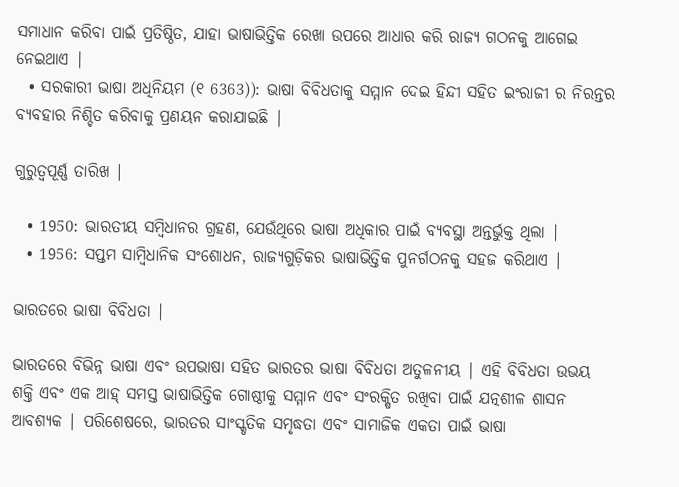ସମାଧାନ କରିବା ପାଇଁ ପ୍ରତିଷ୍ଠିତ, ଯାହା ଭାଷାଭିତ୍ତିକ ରେଖା ଉପରେ ଆଧାର କରି ରାଜ୍ୟ ଗଠନକୁ ଆଗେଇ ନେଇଥାଏ |
  • ସରକାରୀ ଭାଷା ଅଧିନିୟମ (୧ 6363)): ଭାଷା ବିବିଧତାକୁ ସମ୍ମାନ ଦେଇ ହିନ୍ଦୀ ସହିତ ଇଂରାଜୀ ର ନିରନ୍ତର ବ୍ୟବହାର ନିଶ୍ଚିତ କରିବାକୁ ପ୍ରଣୟନ କରାଯାଇଛି |

ଗୁରୁତ୍ୱପୂର୍ଣ୍ଣ ତାରିଖ |

  • 1950: ଭାରତୀୟ ସମ୍ବିଧାନର ଗ୍ରହଣ, ଯେଉଁଥିରେ ଭାଷା ଅଧିକାର ପାଇଁ ବ୍ୟବସ୍ଥା ଅନ୍ତର୍ଭୁକ୍ତ ଥିଲା |
  • 1956: ସପ୍ତମ ସାମ୍ବିଧାନିକ ସଂଶୋଧନ, ରାଜ୍ୟଗୁଡ଼ିକର ଭାଷାଭିତ୍ତିକ ପୁନର୍ଗଠନକୁ ସହଜ କରିଥାଏ |

ଭାରତରେ ଭାଷା ବିବିଧତା |

ଭାରତରେ ବିଭିନ୍ନ ଭାଷା ଏବଂ ଉପଭାଷା ସହିତ ଭାରତର ଭାଷା ବିବିଧତା ଅତୁଳନୀୟ | ଏହି ବିବିଧତା ଉଭୟ ଶକ୍ତି ଏବଂ ଏକ ଆହ୍ ସମସ୍ତ ଭାଷାଭିତ୍ତିକ ଗୋଷ୍ଠୀକୁ ସମ୍ମାନ ଏବଂ ସଂରକ୍ଷିତ ରଖିବା ପାଇଁ ଯତ୍ନଶୀଳ ଶାସନ ଆବଶ୍ୟକ | ପରିଶେଷରେ, ଭାରତର ସାଂସ୍କୃତିକ ସମୃଦ୍ଧତା ଏବଂ ସାମାଜିକ ଏକତା ପାଇଁ ଭାଷା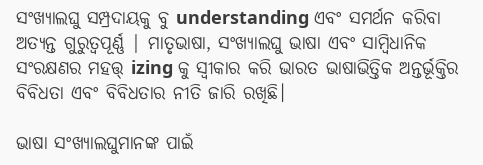ସଂଖ୍ୟାଲଘୁ ସମ୍ପ୍ରଦାୟକୁ ବୁ understanding ଏବଂ ସମର୍ଥନ କରିବା ଅତ୍ୟନ୍ତ ଗୁରୁତ୍ୱପୂର୍ଣ୍ଣ | ମାତୃଭାଷା, ସଂଖ୍ୟାଲଘୁ ଭାଷା ଏବଂ ସାମ୍ବିଧାନିକ ସଂରକ୍ଷଣର ମହତ୍ତ୍ izing କୁ ସ୍ୱୀକାର କରି ଭାରତ ଭାଷାଭିତ୍ତିକ ଅନ୍ତର୍ଭୂକ୍ତିର ବିବିଧତା ଏବଂ ବିବିଧତାର ନୀତି ଜାରି ରଖିଛି।

ଭାଷା ସଂଖ୍ୟାଲଘୁମାନଙ୍କ ପାଇଁ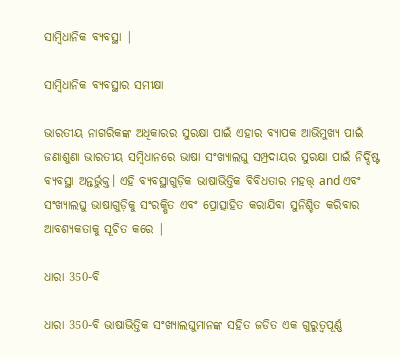ସାମ୍ବିଧାନିକ ବ୍ୟବସ୍ଥା |

ସାମ୍ବିଧାନିକ ବ୍ୟବସ୍ଥାର ସମୀକ୍ଷା

ଭାରତୀୟ ନାଗରିକଙ୍କ ଅଧିକାରର ସୁରକ୍ଷା ପାଇଁ ଏହାର ବ୍ୟାପକ ଆଭିମୁଖ୍ୟ ପାଇଁ ଜଣାଶୁଣା ଭାରତୀୟ ସମ୍ବିଧାନରେ ଭାଷା ସଂଖ୍ୟାଲଘୁ ସମ୍ପ୍ରଦାୟର ସୁରକ୍ଷା ପାଇଁ ନିର୍ଦ୍ଦିଷ୍ଟ ବ୍ୟବସ୍ଥା ଅନ୍ତର୍ଭୁକ୍ତ। ଏହି ବ୍ୟବସ୍ଥାଗୁଡ଼ିକ ଭାଷାଭିତ୍ତିକ ବିବିଧତାର ମହତ୍ତ୍ and ଏବଂ ସଂଖ୍ୟାଲଘୁ ଭାଷାଗୁଡ଼ିକୁ ସଂରକ୍ଷିତ ଏବଂ ପ୍ରୋତ୍ସାହିତ କରାଯିବା ସୁନିଶ୍ଚିତ କରିବାର ଆବଶ୍ୟକତାକୁ ସୂଚିତ କରେ |

ଧାରା 350-ବି

ଧାରା 350-ବି ଭାଷାଭିତ୍ତିକ ସଂଖ୍ୟାଲଘୁମାନଙ୍କ ସହିତ ଜଡିତ ଏକ ଗୁରୁତ୍ୱପୂର୍ଣ୍ଣ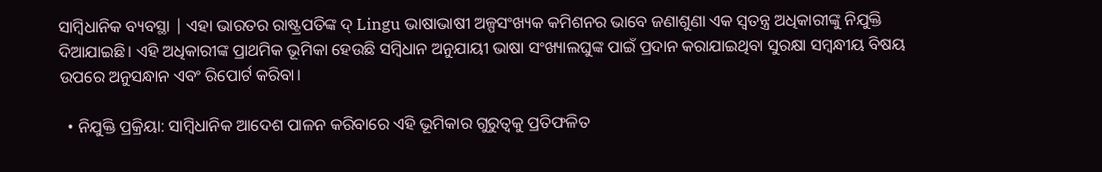ସାମ୍ବିଧାନିକ ବ୍ୟବସ୍ଥା | ଏହା ଭାରତର ରାଷ୍ଟ୍ରପତିଙ୍କ ଦ୍ Lingu ଭାଷାଭାଷୀ ଅଳ୍ପସଂଖ୍ୟକ କମିଶନର ଭାବେ ଜଣାଶୁଣା ଏକ ସ୍ୱତନ୍ତ୍ର ଅଧିକାରୀଙ୍କୁ ନିଯୁକ୍ତି ଦିଆଯାଇଛି। ଏହି ଅଧିକାରୀଙ୍କ ପ୍ରାଥମିକ ଭୂମିକା ହେଉଛି ସମ୍ବିଧାନ ଅନୁଯାୟୀ ଭାଷା ସଂଖ୍ୟାଲଘୁଙ୍କ ପାଇଁ ପ୍ରଦାନ କରାଯାଇଥିବା ସୁରକ୍ଷା ସମ୍ବନ୍ଧୀୟ ବିଷୟ ଉପରେ ଅନୁସନ୍ଧାନ ଏବଂ ରିପୋର୍ଟ କରିବା।

  • ନିଯୁକ୍ତି ପ୍ରକ୍ରିୟା: ସାମ୍ବିଧାନିକ ଆଦେଶ ପାଳନ କରିବାରେ ଏହି ଭୂମିକାର ଗୁରୁତ୍ୱକୁ ପ୍ରତିଫଳିତ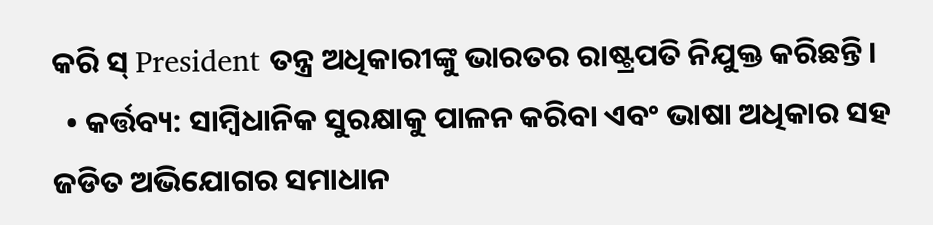କରି ସ୍ President ତନ୍ତ୍ର ଅଧିକାରୀଙ୍କୁ ଭାରତର ରାଷ୍ଟ୍ରପତି ନିଯୁକ୍ତ କରିଛନ୍ତି।
  • କର୍ତ୍ତବ୍ୟ: ସାମ୍ବିଧାନିକ ସୁରକ୍ଷାକୁ ପାଳନ କରିବା ଏବଂ ଭାଷା ଅଧିକାର ସହ ଜଡିତ ଅଭିଯୋଗର ସମାଧାନ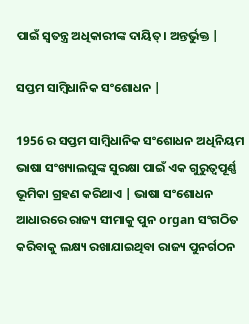ପାଇଁ ସ୍ୱତନ୍ତ୍ର ଅଧିକାରୀଙ୍କ ଦାୟିତ୍। ଅନ୍ତର୍ଭୁକ୍ତ |

ସପ୍ତମ ସାମ୍ବିଧାନିକ ସଂଶୋଧନ |

1956 ର ସପ୍ତମ ସାମ୍ବିଧାନିକ ସଂଶୋଧନ ଅଧିନିୟମ ଭାଷା ସଂଖ୍ୟାଲଘୁଙ୍କ ସୁରକ୍ଷା ପାଇଁ ଏକ ଗୁରୁତ୍ୱପୂର୍ଣ୍ଣ ଭୂମିକା ଗ୍ରହଣ କରିଥାଏ | ଭାଷା ସଂଶୋଧନ ଆଧାରରେ ରାଜ୍ୟ ସୀମାକୁ ପୁନ organ ସଂଗଠିତ କରିବାକୁ ଲକ୍ଷ୍ୟ ରଖାଯାଇଥିବା ରାଜ୍ୟ ପୁନର୍ଗଠନ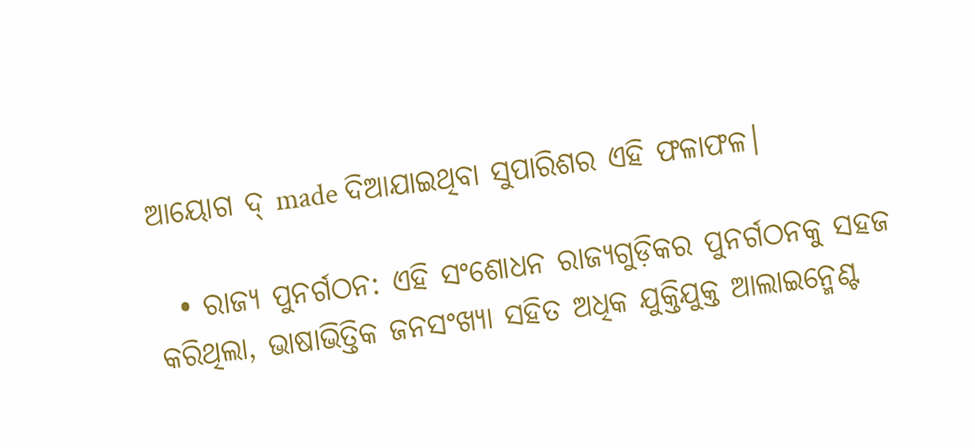ଆୟୋଗ ଦ୍ made ଦିଆଯାଇଥିବା ସୁପାରିଶର ଏହି ଫଳାଫଳ।

  • ରାଜ୍ୟ ପୁନର୍ଗଠନ: ଏହି ସଂଶୋଧନ ରାଜ୍ୟଗୁଡ଼ିକର ପୁନର୍ଗଠନକୁ ସହଜ କରିଥିଲା, ଭାଷାଭିତ୍ତିକ ଜନସଂଖ୍ୟା ସହିତ ଅଧିକ ଯୁକ୍ତିଯୁକ୍ତ ଆଲାଇନ୍ମେଣ୍ଟ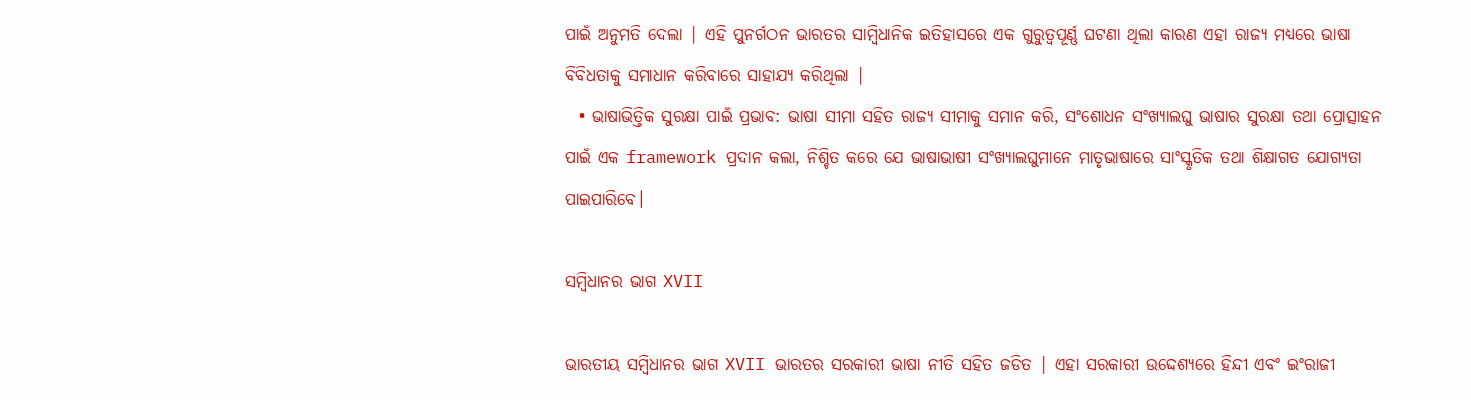ପାଇଁ ଅନୁମତି ଦେଲା | ଏହି ପୁନର୍ଗଠନ ଭାରତର ସାମ୍ବିଧାନିକ ଇତିହାସରେ ଏକ ଗୁରୁତ୍ୱପୂର୍ଣ୍ଣ ଘଟଣା ଥିଲା କାରଣ ଏହା ରାଜ୍ୟ ମଧ୍ୟରେ ଭାଷା ବିବିଧତାକୁ ସମାଧାନ କରିବାରେ ସାହାଯ୍ୟ କରିଥିଲା |
  • ଭାଷାଭିତ୍ତିକ ସୁରକ୍ଷା ପାଇଁ ପ୍ରଭାବ: ଭାଷା ସୀମା ସହିତ ରାଜ୍ୟ ସୀମାକୁ ସମାନ କରି, ସଂଶୋଧନ ସଂଖ୍ୟାଲଘୁ ଭାଷାର ସୁରକ୍ଷା ତଥା ପ୍ରୋତ୍ସାହନ ପାଇଁ ଏକ framework ପ୍ରଦାନ କଲା, ନିଶ୍ଚିତ କରେ ଯେ ଭାଷାଭାଷୀ ସଂଖ୍ୟାଲଘୁମାନେ ମାତୃଭାଷାରେ ସାଂସ୍କୃତିକ ତଥା ଶିକ୍ଷାଗତ ଯୋଗ୍ୟତା ପାଇପାରିବେ।

ସମ୍ବିଧାନର ଭାଗ XVII

ଭାରତୀୟ ସମ୍ବିଧାନର ଭାଗ XVII ଭାରତର ସରକାରୀ ଭାଷା ନୀତି ସହିତ ଜଡିତ | ଏହା ସରକାରୀ ଉଦ୍ଦେଶ୍ୟରେ ହିନ୍ଦୀ ଏବଂ ଇଂରାଜୀ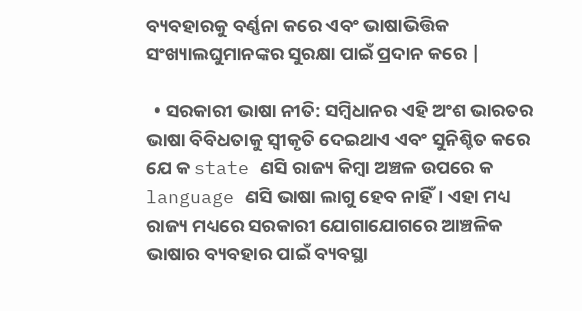ବ୍ୟବହାରକୁ ବର୍ଣ୍ଣନା କରେ ଏବଂ ଭାଷାଭିତ୍ତିକ ସଂଖ୍ୟାଲଘୁମାନଙ୍କର ସୁରକ୍ଷା ପାଇଁ ପ୍ରଦାନ କରେ |

  • ସରକାରୀ ଭାଷା ନୀତି: ସମ୍ବିଧାନର ଏହି ଅଂଶ ଭାରତର ଭାଷା ବିବିଧତାକୁ ସ୍ୱୀକୃତି ଦେଇଥାଏ ଏବଂ ସୁନିଶ୍ଚିତ କରେ ଯେ କ state ଣସି ରାଜ୍ୟ କିମ୍ବା ଅଞ୍ଚଳ ଉପରେ କ language ଣସି ଭାଷା ଲାଗୁ ହେବ ନାହିଁ। ଏହା ମଧ୍ୟ ରାଜ୍ୟ ମଧ୍ୟରେ ସରକାରୀ ଯୋଗାଯୋଗରେ ଆଞ୍ଚଳିକ ଭାଷାର ବ୍ୟବହାର ପାଇଁ ବ୍ୟବସ୍ଥା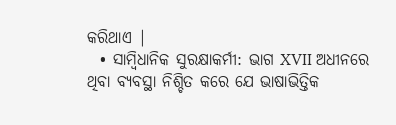କରିଥାଏ |
  • ସାମ୍ବିଧାନିକ ସୁରକ୍ଷାକର୍ମୀ: ଭାଗ XVII ଅଧୀନରେ ଥିବା ବ୍ୟବସ୍ଥା ନିଶ୍ଚିତ କରେ ଯେ ଭାଷାଭିତ୍ତିକ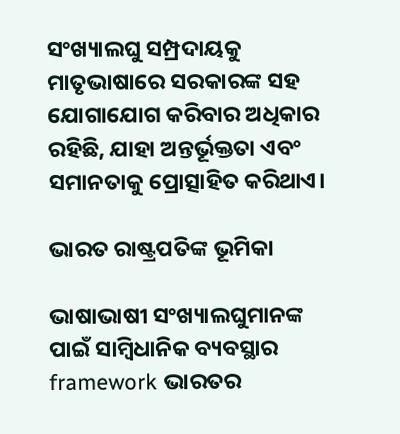ସଂଖ୍ୟାଲଘୁ ସମ୍ପ୍ରଦାୟକୁ ମାତୃଭାଷାରେ ସରକାରଙ୍କ ସହ ଯୋଗାଯୋଗ କରିବାର ଅଧିକାର ରହିଛି, ଯାହା ଅନ୍ତର୍ଭୂକ୍ତତା ଏବଂ ସମାନତାକୁ ପ୍ରୋତ୍ସାହିତ କରିଥାଏ।

ଭାରତ ରାଷ୍ଟ୍ରପତିଙ୍କ ଭୂମିକା

ଭାଷାଭାଷୀ ସଂଖ୍ୟାଲଘୁମାନଙ୍କ ପାଇଁ ସାମ୍ବିଧାନିକ ବ୍ୟବସ୍ଥାର framework ଭାରତର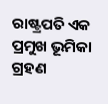ରାଷ୍ଟ୍ରପତି ଏକ ପ୍ରମୁଖ ଭୂମିକା ଗ୍ରହଣ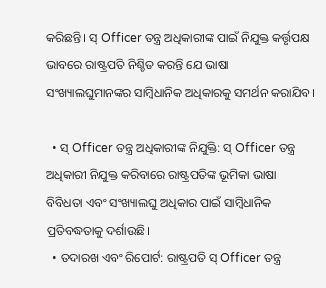କରିଛନ୍ତି। ସ୍ Officer ତନ୍ତ୍ର ଅଧିକାରୀଙ୍କ ପାଇଁ ନିଯୁକ୍ତ କର୍ତ୍ତୃପକ୍ଷ ଭାବରେ ରାଷ୍ଟ୍ରପତି ନିଶ୍ଚିତ କରନ୍ତି ଯେ ଭାଷା ସଂଖ୍ୟାଲଘୁମାନଙ୍କର ସାମ୍ବିଧାନିକ ଅଧିକାରକୁ ସମର୍ଥନ କରାଯିବ।

  • ସ୍ Officer ତନ୍ତ୍ର ଅଧିକାରୀଙ୍କ ନିଯୁକ୍ତି: ସ୍ Officer ତନ୍ତ୍ର ଅଧିକାରୀ ନିଯୁକ୍ତ କରିବାରେ ରାଷ୍ଟ୍ରପତିଙ୍କ ଭୂମିକା ଭାଷା ବିବିଧତା ଏବଂ ସଂଖ୍ୟାଲଘୁ ଅଧିକାର ପାଇଁ ସାମ୍ବିଧାନିକ ପ୍ରତିବଦ୍ଧତାକୁ ଦର୍ଶାଉଛି।
  • ତଦାରଖ ଏବଂ ରିପୋର୍ଟ: ରାଷ୍ଟ୍ରପତି ସ୍ Officer ତନ୍ତ୍ର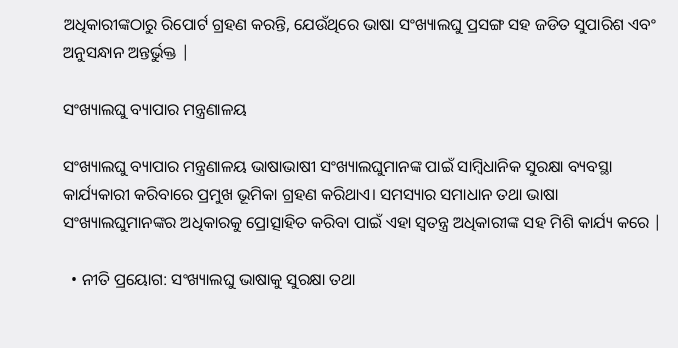ଅଧିକାରୀଙ୍କଠାରୁ ରିପୋର୍ଟ ଗ୍ରହଣ କରନ୍ତି, ଯେଉଁଥିରେ ଭାଷା ସଂଖ୍ୟାଲଘୁ ପ୍ରସଙ୍ଗ ସହ ଜଡିତ ସୁପାରିଶ ଏବଂ ଅନୁସନ୍ଧାନ ଅନ୍ତର୍ଭୁକ୍ତ |

ସଂଖ୍ୟାଲଘୁ ବ୍ୟାପାର ମନ୍ତ୍ରଣାଳୟ

ସଂଖ୍ୟାଲଘୁ ବ୍ୟାପାର ମନ୍ତ୍ରଣାଳୟ ଭାଷାଭାଷୀ ସଂଖ୍ୟାଲଘୁମାନଙ୍କ ପାଇଁ ସାମ୍ବିଧାନିକ ସୁରକ୍ଷା ବ୍ୟବସ୍ଥା କାର୍ଯ୍ୟକାରୀ କରିବାରେ ପ୍ରମୁଖ ଭୂମିକା ଗ୍ରହଣ କରିଥାଏ। ସମସ୍ୟାର ସମାଧାନ ତଥା ଭାଷା ସଂଖ୍ୟାଲଘୁମାନଙ୍କର ଅଧିକାରକୁ ପ୍ରୋତ୍ସାହିତ କରିବା ପାଇଁ ଏହା ସ୍ୱତନ୍ତ୍ର ଅଧିକାରୀଙ୍କ ସହ ମିଶି କାର୍ଯ୍ୟ କରେ |

  • ନୀତି ପ୍ରୟୋଗ: ସଂଖ୍ୟାଲଘୁ ଭାଷାକୁ ସୁରକ୍ଷା ତଥା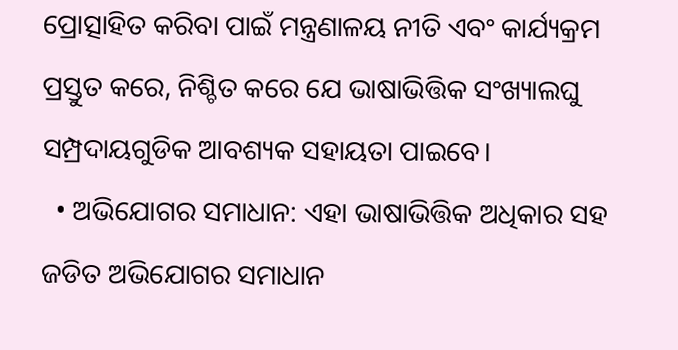ପ୍ରୋତ୍ସାହିତ କରିବା ପାଇଁ ମନ୍ତ୍ରଣାଳୟ ନୀତି ଏବଂ କାର୍ଯ୍ୟକ୍ରମ ପ୍ରସ୍ତୁତ କରେ, ନିଶ୍ଚିତ କରେ ଯେ ଭାଷାଭିତ୍ତିକ ସଂଖ୍ୟାଲଘୁ ସମ୍ପ୍ରଦାୟଗୁଡିକ ଆବଶ୍ୟକ ସହାୟତା ପାଇବେ।
  • ଅଭିଯୋଗର ସମାଧାନ: ଏହା ଭାଷାଭିତ୍ତିକ ଅଧିକାର ସହ ଜଡିତ ଅଭିଯୋଗର ସମାଧାନ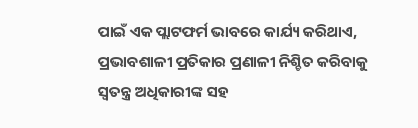ପାଇଁ ଏକ ପ୍ଲାଟଫର୍ମ ଭାବରେ କାର୍ଯ୍ୟ କରିଥାଏ, ପ୍ରଭାବଶାଳୀ ପ୍ରତିକାର ପ୍ରଣାଳୀ ନିଶ୍ଚିତ କରିବାକୁ ସ୍ୱତନ୍ତ୍ର ଅଧିକାରୀଙ୍କ ସହ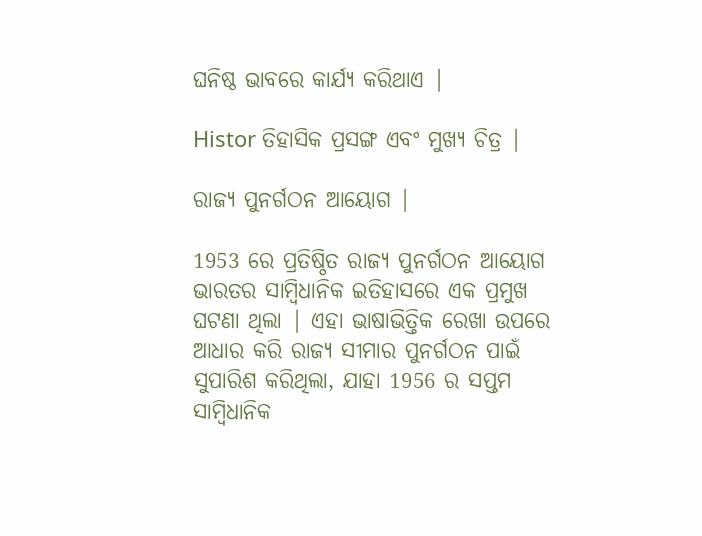ଘନିଷ୍ଠ ଭାବରେ କାର୍ଯ୍ୟ କରିଥାଏ |

Histor ତିହାସିକ ପ୍ରସଙ୍ଗ ଏବଂ ମୁଖ୍ୟ ଚିତ୍ର |

ରାଜ୍ୟ ପୁନର୍ଗଠନ ଆୟୋଗ |

1953 ରେ ପ୍ରତିଷ୍ଠିତ ରାଜ୍ୟ ପୁନର୍ଗଠନ ଆୟୋଗ ଭାରତର ସାମ୍ବିଧାନିକ ଇତିହାସରେ ଏକ ପ୍ରମୁଖ ଘଟଣା ଥିଲା | ଏହା ଭାଷାଭିତ୍ତିକ ରେଖା ଉପରେ ଆଧାର କରି ରାଜ୍ୟ ସୀମାର ପୁନର୍ଗଠନ ପାଇଁ ସୁପାରିଶ କରିଥିଲା, ଯାହା 1956 ର ସପ୍ତମ ସାମ୍ବିଧାନିକ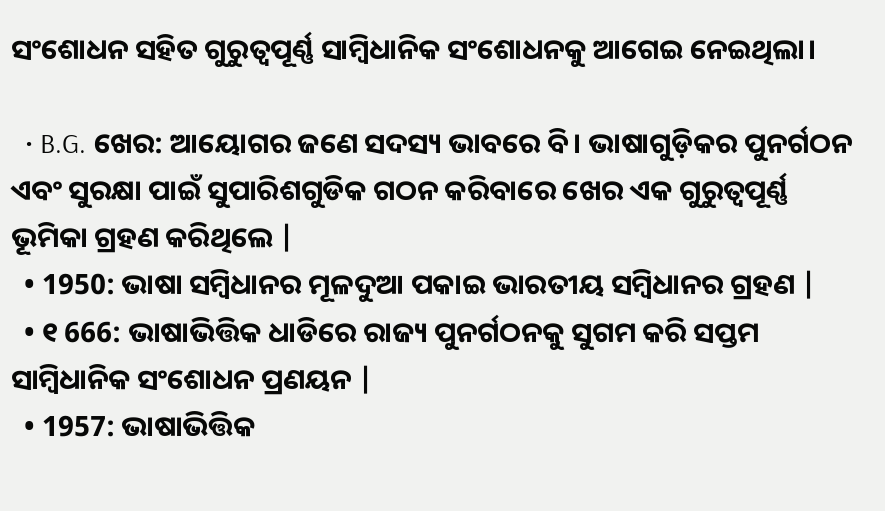ସଂଶୋଧନ ସହିତ ଗୁରୁତ୍ୱପୂର୍ଣ୍ଣ ସାମ୍ବିଧାନିକ ସଂଶୋଧନକୁ ଆଗେଇ ନେଇଥିଲା।

  • B.G. ଖେର: ଆୟୋଗର ଜଣେ ସଦସ୍ୟ ଭାବରେ ବି। ଭାଷାଗୁଡ଼ିକର ପୁନର୍ଗଠନ ଏବଂ ସୁରକ୍ଷା ପାଇଁ ସୁପାରିଶଗୁଡିକ ଗଠନ କରିବାରେ ଖେର ଏକ ଗୁରୁତ୍ୱପୂର୍ଣ୍ଣ ଭୂମିକା ଗ୍ରହଣ କରିଥିଲେ |
  • 1950: ଭାଷା ସମ୍ବିଧାନର ମୂଳଦୁଆ ପକାଇ ଭାରତୀୟ ସମ୍ବିଧାନର ଗ୍ରହଣ |
  • ୧ 666: ଭାଷାଭିତ୍ତିକ ଧାଡିରେ ରାଜ୍ୟ ପୁନର୍ଗଠନକୁ ସୁଗମ କରି ସପ୍ତମ ସାମ୍ବିଧାନିକ ସଂଶୋଧନ ପ୍ରଣୟନ |
  • 1957: ଭାଷାଭିତ୍ତିକ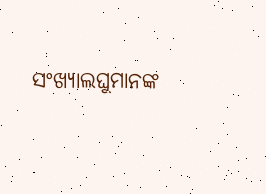ସଂଖ୍ୟାଲଘୁମାନଙ୍କ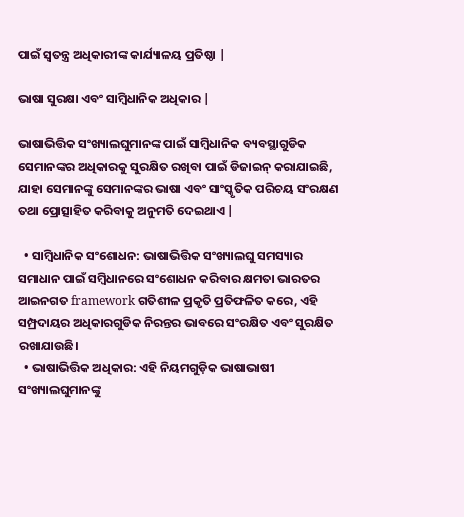ପାଇଁ ସ୍ୱତନ୍ତ୍ର ଅଧିକାରୀଙ୍କ କାର୍ଯ୍ୟାଳୟ ପ୍ରତିଷ୍ଠା |

ଭାଷା ସୁରକ୍ଷା ଏବଂ ସାମ୍ବିଧାନିକ ଅଧିକାର |

ଭାଷାଭିତ୍ତିକ ସଂଖ୍ୟାଲଘୁମାନଙ୍କ ପାଇଁ ସାମ୍ବିଧାନିକ ବ୍ୟବସ୍ଥାଗୁଡିକ ସେମାନଙ୍କର ଅଧିକାରକୁ ସୁରକ୍ଷିତ ରଖିବା ପାଇଁ ଡିଜାଇନ୍ କରାଯାଇଛି, ଯାହା ସେମାନଙ୍କୁ ସେମାନଙ୍କର ଭାଷା ଏବଂ ସାଂସ୍କୃତିକ ପରିଚୟ ସଂରକ୍ଷଣ ତଥା ପ୍ରୋତ୍ସାହିତ କରିବାକୁ ଅନୁମତି ଦେଇଥାଏ |

  • ସାମ୍ବିଧାନିକ ସଂଶୋଧନ: ଭାଷାଭିତ୍ତିକ ସଂଖ୍ୟାଲଘୁ ସମସ୍ୟାର ସମାଧାନ ପାଇଁ ସମ୍ବିଧାନରେ ସଂଶୋଧନ କରିବାର କ୍ଷମତା ଭାରତର ଆଇନଗତ framework ଗତିଶୀଳ ପ୍ରକୃତି ପ୍ରତିଫଳିତ କରେ, ଏହି ସମ୍ପ୍ରଦାୟର ଅଧିକାରଗୁଡିକ ନିରନ୍ତର ଭାବରେ ସଂରକ୍ଷିତ ଏବଂ ସୁରକ୍ଷିତ ରଖାଯାଉଛି।
  • ଭାଷାଭିତ୍ତିକ ଅଧିକାର: ଏହି ନିୟମଗୁଡ଼ିକ ଭାଷାଭାଷୀ ସଂଖ୍ୟାଲଘୁମାନଙ୍କୁ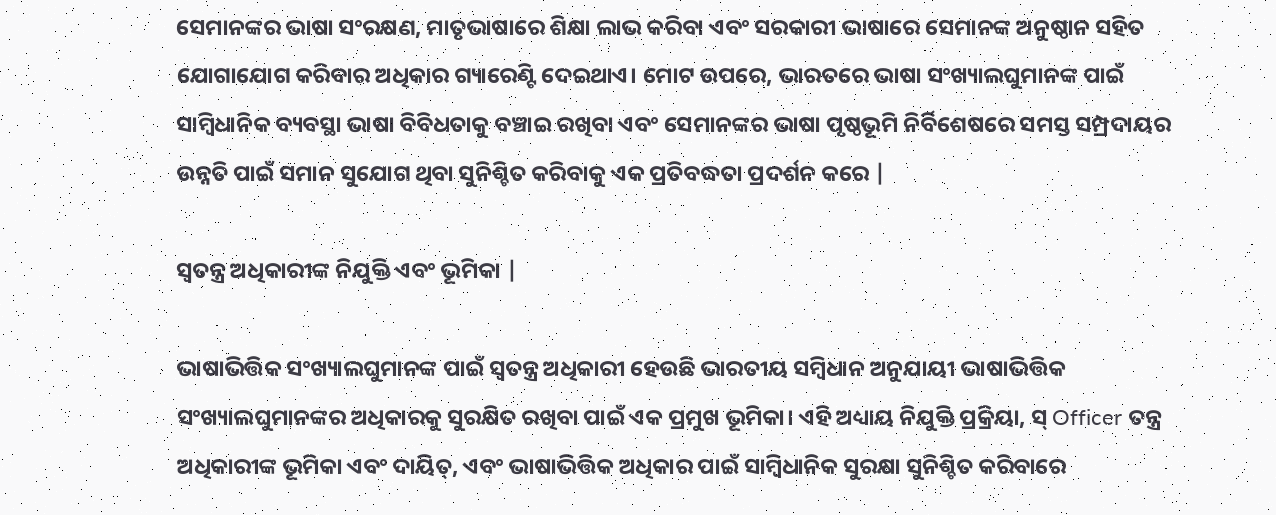ସେମାନଙ୍କର ଭାଷା ସଂରକ୍ଷଣ, ମାତୃଭାଷାରେ ଶିକ୍ଷା ଲାଭ କରିବା ଏବଂ ସରକାରୀ ଭାଷାରେ ସେମାନଙ୍କ ଅନୁଷ୍ଠାନ ସହିତ ଯୋଗାଯୋଗ କରିବାର ଅଧିକାର ଗ୍ୟାରେଣ୍ଟି ଦେଇଥାଏ। ମୋଟ ଉପରେ, ଭାରତରେ ଭାଷା ସଂଖ୍ୟାଲଘୁମାନଙ୍କ ପାଇଁ ସାମ୍ବିଧାନିକ ବ୍ୟବସ୍ଥା ଭାଷା ବିବିଧତାକୁ ବଞ୍ଚାଇ ରଖିବା ଏବଂ ସେମାନଙ୍କର ଭାଷା ପୃଷ୍ଠଭୂମି ନିର୍ବିଶେଷରେ ସମସ୍ତ ସମ୍ପ୍ରଦାୟର ଉନ୍ନତି ପାଇଁ ସମାନ ସୁଯୋଗ ଥିବା ସୁନିଶ୍ଚିତ କରିବାକୁ ଏକ ପ୍ରତିବଦ୍ଧତା ପ୍ରଦର୍ଶନ କରେ |

ସ୍ୱତନ୍ତ୍ର ଅଧିକାରୀଙ୍କ ନିଯୁକ୍ତି ଏବଂ ଭୂମିକା |

ଭାଷାଭିତ୍ତିକ ସଂଖ୍ୟାଲଘୁମାନଙ୍କ ପାଇଁ ସ୍ୱତନ୍ତ୍ର ଅଧିକାରୀ ହେଉଛି ଭାରତୀୟ ସମ୍ବିଧାନ ଅନୁଯାୟୀ ଭାଷାଭିତ୍ତିକ ସଂଖ୍ୟାଲଘୁମାନଙ୍କର ଅଧିକାରକୁ ସୁରକ୍ଷିତ ରଖିବା ପାଇଁ ଏକ ପ୍ରମୁଖ ଭୂମିକା। ଏହି ଅଧ୍ୟାୟ ନିଯୁକ୍ତି ପ୍ରକ୍ରିୟା, ସ୍ Officer ତନ୍ତ୍ର ଅଧିକାରୀଙ୍କ ଭୂମିକା ଏବଂ ଦାୟିତ୍, ଏବଂ ଭାଷାଭିତ୍ତିକ ଅଧିକାର ପାଇଁ ସାମ୍ବିଧାନିକ ସୁରକ୍ଷା ସୁନିଶ୍ଚିତ କରିବାରେ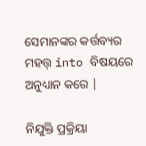ସେମାନଙ୍କର କର୍ତ୍ତବ୍ୟର ମହତ୍ତ୍ into ବିଷୟରେ ଅନୁଧ୍ୟାନ କରେ |

ନିଯୁକ୍ତି ପ୍ରକ୍ରିୟା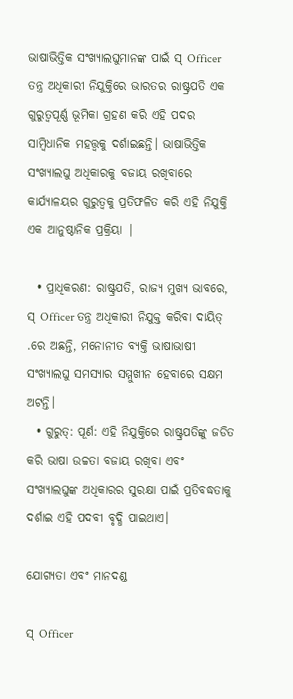ଭାଷାଭିତ୍ତିକ ସଂଖ୍ୟାଲଘୁମାନଙ୍କ ପାଇଁ ସ୍ Officer ତନ୍ତ୍ର ଅଧିକାରୀ ନିଯୁକ୍ତିରେ ଭାରତର ରାଷ୍ଟ୍ରପତି ଏକ ଗୁରୁତ୍ୱପୂର୍ଣ୍ଣ ଭୂମିକା ଗ୍ରହଣ କରି ଏହି ପଦର ସାମ୍ବିଧାନିକ ମହତ୍ତ୍ୱକୁ ଦର୍ଶାଇଛନ୍ତି। ଭାଷାଭିତ୍ତିକ ସଂଖ୍ୟାଲଘୁ ଅଧିକାରକୁ ବଜାୟ ରଖିବାରେ କାର୍ଯ୍ୟାଳୟର ଗୁରୁତ୍ୱକୁ ପ୍ରତିଫଳିତ କରି ଏହି ନିଯୁକ୍ତି ଏକ ଆନୁଷ୍ଠାନିକ ପ୍ରକ୍ରିୟା |

  • ପ୍ରାଧିକରଣ: ରାଷ୍ଟ୍ରପତି, ରାଜ୍ୟ ମୁଖ୍ୟ ଭାବରେ, ସ୍ Officer ତନ୍ତ୍ର ଅଧିକାରୀ ନିଯୁକ୍ତ କରିବା ଦାୟିତ୍ .ରେ ଅଛନ୍ତି, ମନୋନୀତ ବ୍ୟକ୍ତି ଭାଷାଭାଷୀ ସଂଖ୍ୟାଲଘୁ ସମସ୍ୟାର ସମ୍ମୁଖୀନ ହେବାରେ ସକ୍ଷମ ଅଟନ୍ତି।
  • ଗୁରୁତ୍: ପୂର୍ଣ: ଏହି ନିଯୁକ୍ତିରେ ରାଷ୍ଟ୍ରପତିଙ୍କୁ ଜଡିତ କରି ଭାଷା ଉଚ୍ଚତା ବଜାୟ ରଖିବା ଏବଂ ସଂଖ୍ୟାଲଘୁଙ୍କ ଅଧିକାରର ସୁରକ୍ଷା ପାଇଁ ପ୍ରତିବଦ୍ଧତାକୁ ଦର୍ଶାଇ ଏହି ପଦବୀ ବୃଦ୍ଧି ପାଇଥାଏ।

ଯୋଗ୍ୟତା ଏବଂ ମାନଦଣ୍ଡ

ସ୍ Officer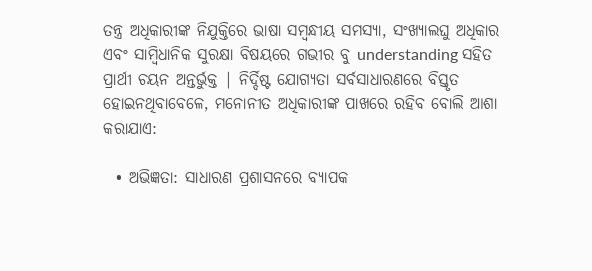ତନ୍ତ୍ର ଅଧିକାରୀଙ୍କ ନିଯୁକ୍ତିରେ ଭାଷା ସମ୍ବନ୍ଧୀୟ ସମସ୍ୟା, ସଂଖ୍ୟାଲଘୁ ଅଧିକାର ଏବଂ ସାମ୍ବିଧାନିକ ସୁରକ୍ଷା ବିଷୟରେ ଗଭୀର ବୁ understanding ସହିତ ପ୍ରାର୍ଥୀ ଚୟନ ଅନ୍ତର୍ଭୁକ୍ତ | ନିର୍ଦ୍ଦିଷ୍ଟ ଯୋଗ୍ୟତା ସର୍ବସାଧାରଣରେ ବିସ୍ତୃତ ହୋଇନଥିବାବେଳେ, ମନୋନୀତ ଅଧିକାରୀଙ୍କ ପାଖରେ ରହିବ ବୋଲି ଆଶା କରାଯାଏ:

  • ଅଭିଜ୍ଞତା: ସାଧାରଣ ପ୍ରଶାସନରେ ବ୍ୟାପକ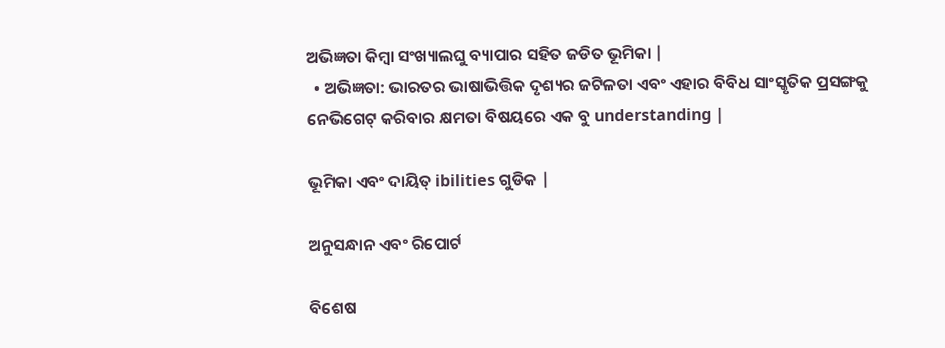ଅଭିଜ୍ଞତା କିମ୍ବା ସଂଖ୍ୟାଲଘୁ ବ୍ୟାପାର ସହିତ ଜଡିତ ଭୂମିକା |
  • ଅଭିଜ୍ଞତା: ଭାରତର ଭାଷାଭିତ୍ତିକ ଦୃଶ୍ୟର ଜଟିଳତା ଏବଂ ଏହାର ବିବିଧ ସାଂସ୍କୃତିକ ପ୍ରସଙ୍ଗକୁ ନେଭିଗେଟ୍ କରିବାର କ୍ଷମତା ବିଷୟରେ ଏକ ବୁ understanding |

ଭୂମିକା ଏବଂ ଦାୟିତ୍ ibilities ଗୁଡିକ |

ଅନୁସନ୍ଧାନ ଏବଂ ରିପୋର୍ଟ

ବିଶେଷ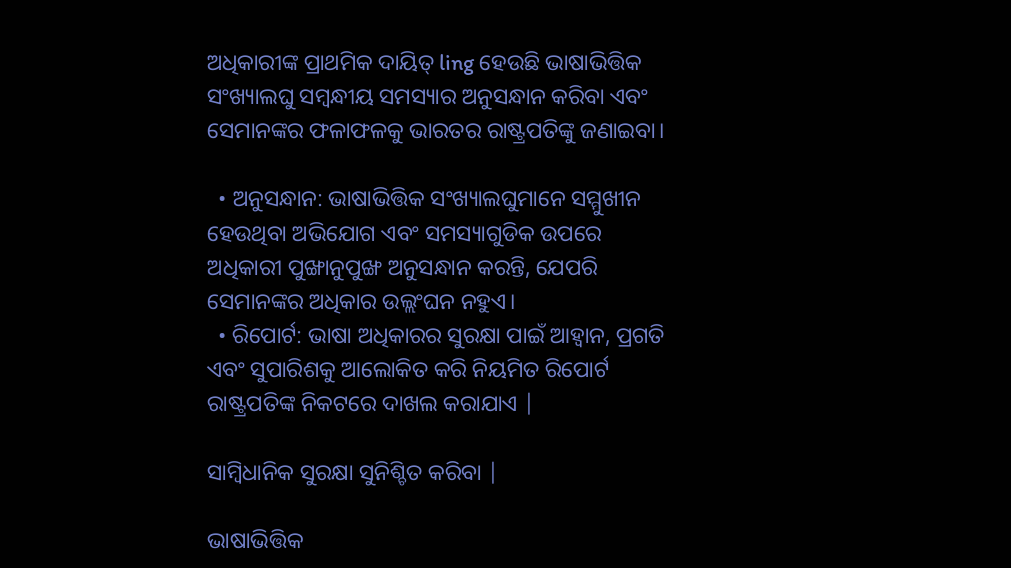ଅଧିକାରୀଙ୍କ ପ୍ରାଥମିକ ଦାୟିତ୍ ling ହେଉଛି ଭାଷାଭିତ୍ତିକ ସଂଖ୍ୟାଲଘୁ ସମ୍ବନ୍ଧୀୟ ସମସ୍ୟାର ଅନୁସନ୍ଧାନ କରିବା ଏବଂ ସେମାନଙ୍କର ଫଳାଫଳକୁ ଭାରତର ରାଷ୍ଟ୍ରପତିଙ୍କୁ ଜଣାଇବା।

  • ଅନୁସନ୍ଧାନ: ଭାଷାଭିତ୍ତିକ ସଂଖ୍ୟାଲଘୁମାନେ ସମ୍ମୁଖୀନ ହେଉଥିବା ଅଭିଯୋଗ ଏବଂ ସମସ୍ୟାଗୁଡିକ ଉପରେ ଅଧିକାରୀ ପୁଙ୍ଖାନୁପୁଙ୍ଖ ଅନୁସନ୍ଧାନ କରନ୍ତି, ଯେପରି ସେମାନଙ୍କର ଅଧିକାର ଉଲ୍ଲଂଘନ ନହୁଏ।
  • ରିପୋର୍ଟ: ଭାଷା ଅଧିକାରର ସୁରକ୍ଷା ପାଇଁ ଆହ୍ୱାନ, ପ୍ରଗତି ଏବଂ ସୁପାରିଶକୁ ଆଲୋକିତ କରି ନିୟମିତ ରିପୋର୍ଟ ରାଷ୍ଟ୍ରପତିଙ୍କ ନିକଟରେ ଦାଖଲ କରାଯାଏ |

ସାମ୍ବିଧାନିକ ସୁରକ୍ଷା ସୁନିଶ୍ଚିତ କରିବା |

ଭାଷାଭିତ୍ତିକ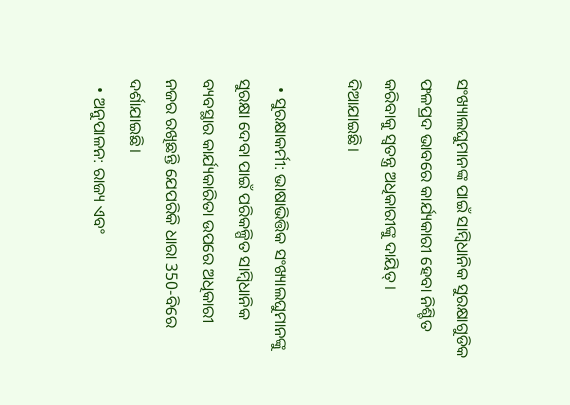ସଂଖ୍ୟାଲଘୁମାନଙ୍କ ପାଇଁ ସାମ୍ବିଧାନିକ ସୁରକ୍ଷାଗୁଡିକ ଫଳପ୍ରଦ ଭାବରେ କାର୍ଯ୍ୟକାରୀ ହେବା ନିଶ୍ଚିତ କରିବାକୁ ସ୍ୱତନ୍ତ୍ର ଅଧିକାରୀଙ୍କୁ ଦାୟିତ୍। ଦିଆଯାଇଛି।

  • ସୁରକ୍ଷାକର୍ମୀ: ଭାଷାଭିତ୍ତିକ ସଂଖ୍ୟାଲଘୁମାନଙ୍କୁ ସୁରକ୍ଷା ଦେବା ପାଇଁ ପରିକଳ୍ପିତ ସାମ୍ବିଧାନିକ ବ୍ୟବସ୍ଥାର କାର୍ଯ୍ୟକାରିତା ଉପରେ ଅଧିକାରୀ ନଜର ରଖିଛନ୍ତି ଯେପରିକି ଧାରା 350-ବିରେ ଦର୍ଶାଯାଇଛି।
  • ଅନୁପାଳନ: ରାଜ୍ୟ ଏବଂ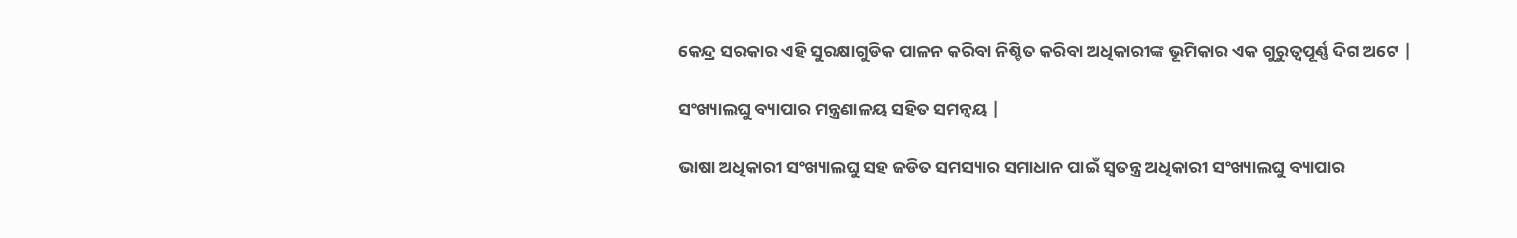କେନ୍ଦ୍ର ସରକାର ଏହି ସୁରକ୍ଷାଗୁଡିକ ପାଳନ କରିବା ନିଶ୍ଚିତ କରିବା ଅଧିକାରୀଙ୍କ ଭୂମିକାର ଏକ ଗୁରୁତ୍ୱପୂର୍ଣ୍ଣ ଦିଗ ଅଟେ |

ସଂଖ୍ୟାଲଘୁ ବ୍ୟାପାର ମନ୍ତ୍ରଣାଳୟ ସହିତ ସମନ୍ୱୟ |

ଭାଷା ଅଧିକାରୀ ସଂଖ୍ୟାଲଘୁ ସହ ଜଡିତ ସମସ୍ୟାର ସମାଧାନ ପାଇଁ ସ୍ୱତନ୍ତ୍ର ଅଧିକାରୀ ସଂଖ୍ୟାଲଘୁ ବ୍ୟାପାର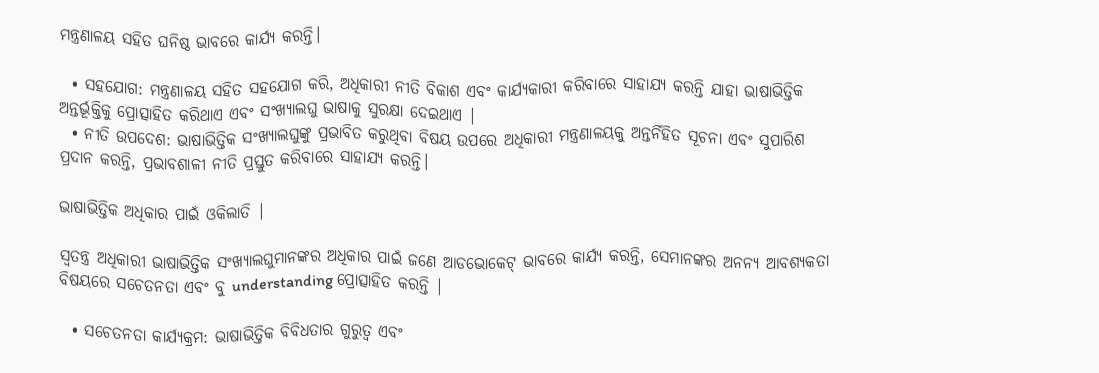ମନ୍ତ୍ରଣାଳୟ ସହିତ ଘନିଷ୍ଠ ଭାବରେ କାର୍ଯ୍ୟ କରନ୍ତି।

  • ସହଯୋଗ: ମନ୍ତ୍ରଣାଳୟ ସହିତ ସହଯୋଗ କରି, ଅଧିକାରୀ ନୀତି ବିକାଶ ଏବଂ କାର୍ଯ୍ୟକାରୀ କରିବାରେ ସାହାଯ୍ୟ କରନ୍ତି ଯାହା ଭାଷାଭିତ୍ତିକ ଅନ୍ତର୍ଭୂକ୍ତିକୁ ପ୍ରୋତ୍ସାହିତ କରିଥାଏ ଏବଂ ସଂଖ୍ୟାଲଘୁ ଭାଷାକୁ ସୁରକ୍ଷା ଦେଇଥାଏ |
  • ନୀତି ଉପଦେଶ: ଭାଷାଭିତ୍ତିକ ସଂଖ୍ୟାଲଘୁଙ୍କୁ ପ୍ରଭାବିତ କରୁଥିବା ବିଷୟ ଉପରେ ଅଧିକାରୀ ମନ୍ତ୍ରଣାଳୟକୁ ଅନ୍ତର୍ନିହିତ ସୂଚନା ଏବଂ ସୁପାରିଶ ପ୍ରଦାନ କରନ୍ତି, ପ୍ରଭାବଶାଳୀ ନୀତି ପ୍ରସ୍ତୁତ କରିବାରେ ସାହାଯ୍ୟ କରନ୍ତି।

ଭାଷାଭିତ୍ତିକ ଅଧିକାର ପାଇଁ ଓକିଲାତି |

ସ୍ୱତନ୍ତ୍ର ଅଧିକାରୀ ଭାଷାଭିତ୍ତିକ ସଂଖ୍ୟାଲଘୁମାନଙ୍କର ଅଧିକାର ପାଇଁ ଜଣେ ଆଡଭୋକେଟ୍ ଭାବରେ କାର୍ଯ୍ୟ କରନ୍ତି, ସେମାନଙ୍କର ଅନନ୍ୟ ଆବଶ୍ୟକତା ବିଷୟରେ ସଚେତନତା ଏବଂ ବୁ understanding ପ୍ରୋତ୍ସାହିତ କରନ୍ତି |

  • ସଚେତନତା କାର୍ଯ୍ୟକ୍ରମ: ଭାଷାଭିତ୍ତିକ ବିବିଧତାର ଗୁରୁତ୍ୱ ଏବଂ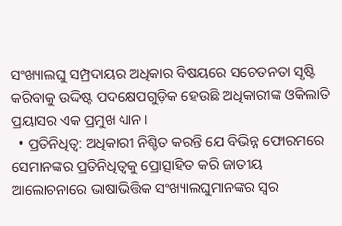ସଂଖ୍ୟାଲଘୁ ସମ୍ପ୍ରଦାୟର ଅଧିକାର ବିଷୟରେ ସଚେତନତା ସୃଷ୍ଟି କରିବାକୁ ଉଦ୍ଦିଷ୍ଟ ପଦକ୍ଷେପଗୁଡ଼ିକ ହେଉଛି ଅଧିକାରୀଙ୍କ ଓକିଲାତି ପ୍ରୟାସର ଏକ ପ୍ରମୁଖ ଧ୍ୟାନ।
  • ପ୍ରତିନିଧିତ୍ୱ: ଅଧିକାରୀ ନିଶ୍ଚିତ କରନ୍ତି ଯେ ବିଭିନ୍ନ ଫୋରମରେ ସେମାନଙ୍କର ପ୍ରତିନିଧିତ୍ୱକୁ ପ୍ରୋତ୍ସାହିତ କରି ଜାତୀୟ ଆଲୋଚନାରେ ଭାଷାଭିତ୍ତିକ ସଂଖ୍ୟାଲଘୁମାନଙ୍କର ସ୍ୱର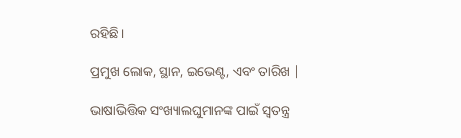ରହିଛି।

ପ୍ରମୁଖ ଲୋକ, ସ୍ଥାନ, ଇଭେଣ୍ଟ, ଏବଂ ତାରିଖ |

ଭାଷାଭିତ୍ତିକ ସଂଖ୍ୟାଲଘୁମାନଙ୍କ ପାଇଁ ସ୍ୱତନ୍ତ୍ର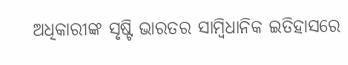ଅଧିକାରୀଙ୍କ ସୃଷ୍ଟି ଭାରତର ସାମ୍ବିଧାନିକ ଇତିହାସରେ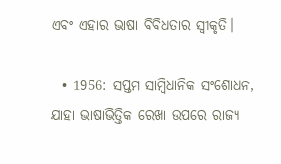ଏବଂ ଏହାର ଭାଷା ବିବିଧତାର ସ୍ୱୀକୃତି।

  • 1956: ସପ୍ତମ ସାମ୍ବିଧାନିକ ସଂଶୋଧନ, ଯାହା ଭାଷାଭିତ୍ତିକ ରେଖା ଉପରେ ରାଜ୍ୟ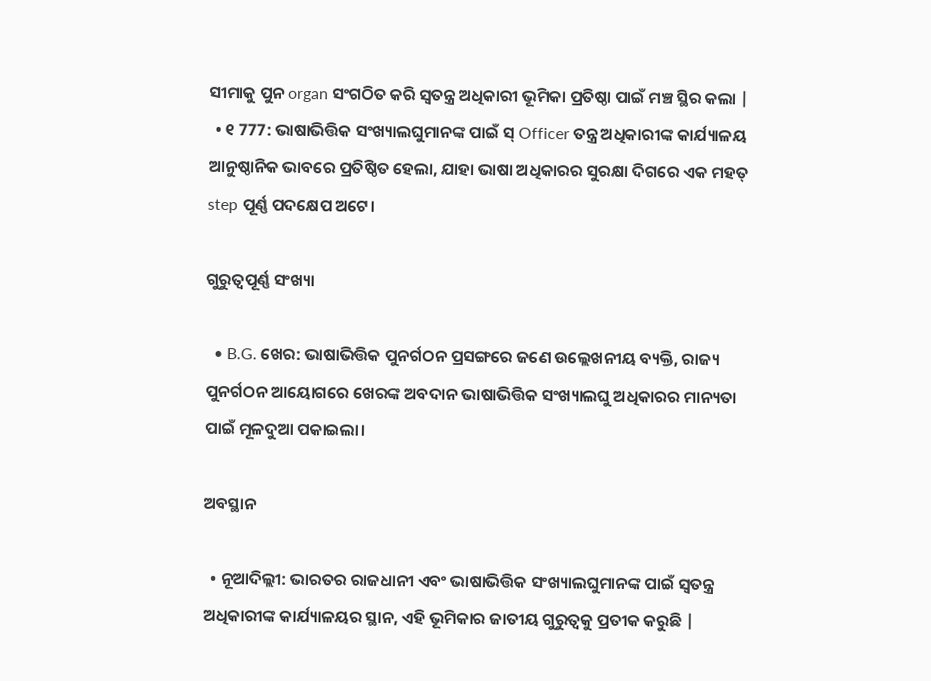ସୀମାକୁ ପୁନ organ ସଂଗଠିତ କରି ସ୍ୱତନ୍ତ୍ର ଅଧିକାରୀ ଭୂମିକା ପ୍ରତିଷ୍ଠା ପାଇଁ ମଞ୍ଚ ସ୍ଥିର କଲା |
  • ୧ 777: ଭାଷାଭିତ୍ତିକ ସଂଖ୍ୟାଲଘୁମାନଙ୍କ ପାଇଁ ସ୍ Officer ତନ୍ତ୍ର ଅଧିକାରୀଙ୍କ କାର୍ଯ୍ୟାଳୟ ଆନୁଷ୍ଠାନିକ ଭାବରେ ପ୍ରତିଷ୍ଠିତ ହେଲା, ଯାହା ଭାଷା ଅଧିକାରର ସୁରକ୍ଷା ଦିଗରେ ଏକ ମହତ୍ step ପୂର୍ଣ୍ଣ ପଦକ୍ଷେପ ଅଟେ।

ଗୁରୁତ୍ୱପୂର୍ଣ୍ଣ ସଂଖ୍ୟା

  • B.G. ଖେର: ଭାଷାଭିତ୍ତିକ ପୁନର୍ଗଠନ ପ୍ରସଙ୍ଗରେ ଜଣେ ଉଲ୍ଲେଖନୀୟ ବ୍ୟକ୍ତି, ରାଜ୍ୟ ପୁନର୍ଗଠନ ଆୟୋଗରେ ଖେରଙ୍କ ଅବଦାନ ଭାଷାଭିତ୍ତିକ ସଂଖ୍ୟାଲଘୁ ଅଧିକାରର ମାନ୍ୟତା ପାଇଁ ମୂଳଦୁଆ ପକାଇଲା।

ଅବସ୍ଥାନ

  • ନୂଆଦିଲ୍ଲୀ: ଭାରତର ରାଜଧାନୀ ଏବଂ ଭାଷାଭିତ୍ତିକ ସଂଖ୍ୟାଲଘୁମାନଙ୍କ ପାଇଁ ସ୍ୱତନ୍ତ୍ର ଅଧିକାରୀଙ୍କ କାର୍ଯ୍ୟାଳୟର ସ୍ଥାନ, ଏହି ଭୂମିକାର ଜାତୀୟ ଗୁରୁତ୍ୱକୁ ପ୍ରତୀକ କରୁଛି |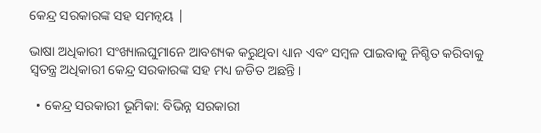କେନ୍ଦ୍ର ସରକାରଙ୍କ ସହ ସମନ୍ୱୟ |

ଭାଷା ଅଧିକାରୀ ସଂଖ୍ୟାଲଘୁମାନେ ଆବଶ୍ୟକ କରୁଥିବା ଧ୍ୟାନ ଏବଂ ସମ୍ବଳ ପାଇବାକୁ ନିଶ୍ଚିତ କରିବାକୁ ସ୍ୱତନ୍ତ୍ର ଅଧିକାରୀ କେନ୍ଦ୍ର ସରକାରଙ୍କ ସହ ମଧ୍ୟ ଜଡିତ ଅଛନ୍ତି।

  • କେନ୍ଦ୍ର ସରକାରୀ ଭୂମିକା: ବିଭିନ୍ନ ସରକାରୀ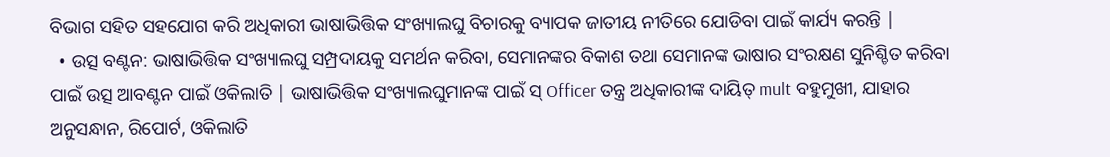ବିଭାଗ ସହିତ ସହଯୋଗ କରି ଅଧିକାରୀ ଭାଷାଭିତ୍ତିକ ସଂଖ୍ୟାଲଘୁ ବିଚାରକୁ ବ୍ୟାପକ ଜାତୀୟ ନୀତିରେ ଯୋଡିବା ପାଇଁ କାର୍ଯ୍ୟ କରନ୍ତି |
  • ଉତ୍ସ ବଣ୍ଟନ: ଭାଷାଭିତ୍ତିକ ସଂଖ୍ୟାଲଘୁ ସମ୍ପ୍ରଦାୟକୁ ସମର୍ଥନ କରିବା, ସେମାନଙ୍କର ବିକାଶ ତଥା ସେମାନଙ୍କ ଭାଷାର ସଂରକ୍ଷଣ ସୁନିଶ୍ଚିତ କରିବା ପାଇଁ ଉତ୍ସ ଆବଣ୍ଟନ ପାଇଁ ଓକିଲାତି | ଭାଷାଭିତ୍ତିକ ସଂଖ୍ୟାଲଘୁମାନଙ୍କ ପାଇଁ ସ୍ Officer ତନ୍ତ୍ର ଅଧିକାରୀଙ୍କ ଦାୟିତ୍ mult ବହୁମୁଖୀ, ଯାହାର ଅନୁସନ୍ଧାନ, ରିପୋର୍ଟ, ଓକିଲାତି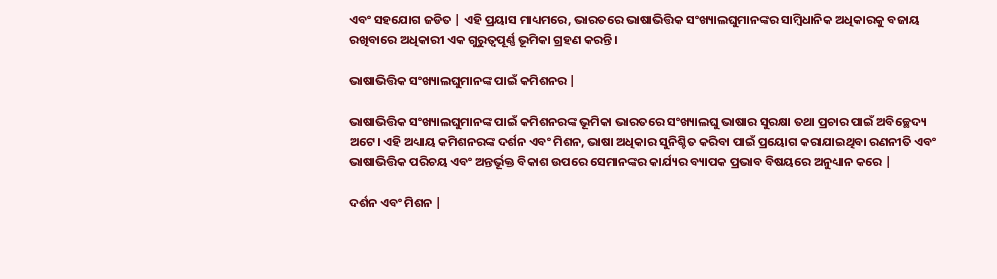ଏବଂ ସହଯୋଗ ଜଡିତ | ଏହି ପ୍ରୟାସ ମାଧ୍ୟମରେ, ଭାରତରେ ଭାଷାଭିତ୍ତିକ ସଂଖ୍ୟାଲଘୁମାନଙ୍କର ସାମ୍ବିଧାନିକ ଅଧିକାରକୁ ବଜାୟ ରଖିବାରେ ଅଧିକାରୀ ଏକ ଗୁରୁତ୍ୱପୂର୍ଣ୍ଣ ଭୂମିକା ଗ୍ରହଣ କରନ୍ତି।

ଭାଷାଭିତ୍ତିକ ସଂଖ୍ୟାଲଘୁମାନଙ୍କ ପାଇଁ କମିଶନର |

ଭାଷାଭିତ୍ତିକ ସଂଖ୍ୟାଲଘୁମାନଙ୍କ ପାଇଁ କମିଶନରଙ୍କ ଭୂମିକା ଭାରତରେ ସଂଖ୍ୟାଲଘୁ ଭାଷାର ସୁରକ୍ଷା ତଥା ପ୍ରଚାର ପାଇଁ ଅବିଚ୍ଛେଦ୍ୟ ଅଟେ। ଏହି ଅଧ୍ୟାୟ କମିଶନରଙ୍କ ଦର୍ଶନ ଏବଂ ମିଶନ, ଭାଷା ଅଧିକାର ସୁନିଶ୍ଚିତ କରିବା ପାଇଁ ପ୍ରୟୋଗ କରାଯାଇଥିବା ରଣନୀତି ଏବଂ ଭାଷାଭିତ୍ତିକ ପରିଚୟ ଏବଂ ଅନ୍ତର୍ଭୂକ୍ତ ବିକାଶ ଉପରେ ସେମାନଙ୍କର କାର୍ଯ୍ୟର ବ୍ୟାପକ ପ୍ରଭାବ ବିଷୟରେ ଅନୁଧ୍ୟାନ କରେ |

ଦର୍ଶନ ଏବଂ ମିଶନ |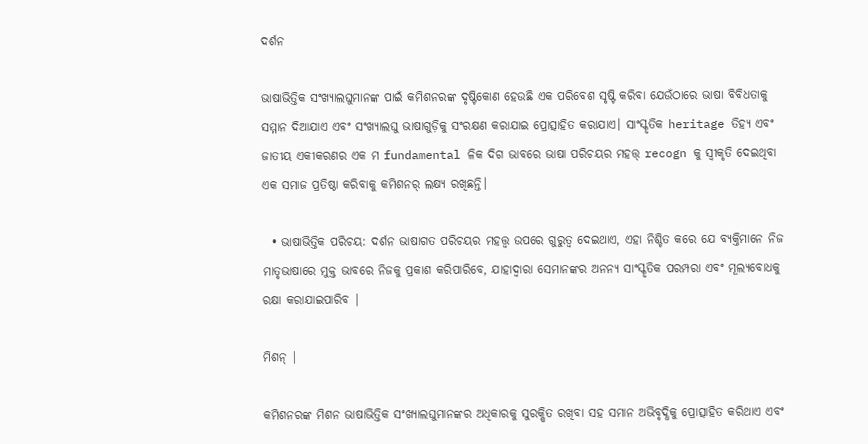ଦର୍ଶନ

ଭାଷାଭିତ୍ତିକ ସଂଖ୍ୟାଲଘୁମାନଙ୍କ ପାଇଁ କମିଶନରଙ୍କ ଦୃଷ୍ଟିକୋଣ ହେଉଛି ଏକ ପରିବେଶ ସୃଷ୍ଟି କରିବା ଯେଉଁଠାରେ ଭାଷା ବିବିଧତାକୁ ସମ୍ମାନ ଦିଆଯାଏ ଏବଂ ସଂଖ୍ୟାଲଘୁ ଭାଷାଗୁଡ଼ିକୁ ସଂରକ୍ଷଣ କରାଯାଇ ପ୍ରୋତ୍ସାହିତ କରାଯାଏ। ସାଂସ୍କୃତିକ heritage ତିହ୍ୟ ଏବଂ ଜାତୀୟ ଏକୀକରଣର ଏକ ମ fundamental ଳିକ ଦିଗ ଭାବରେ ଭାଷା ପରିଚୟର ମହତ୍ତ୍ recogn କୁ ସ୍ୱୀକୃତି ଦେଇଥିବା ଏକ ସମାଜ ପ୍ରତିଷ୍ଠା କରିବାକୁ କମିଶନର୍ ଲକ୍ଷ୍ୟ ରଖିଛନ୍ତି।

  • ଭାଷାଭିତ୍ତିକ ପରିଚୟ: ଦର୍ଶନ ଭାଷାଗତ ପରିଚୟର ମହତ୍ତ୍ୱ ଉପରେ ଗୁରୁତ୍ୱ ଦେଇଥାଏ, ଏହା ନିଶ୍ଚିତ କରେ ଯେ ବ୍ୟକ୍ତିମାନେ ନିଜ ମାତୃଭାଷାରେ ମୁକ୍ତ ଭାବରେ ନିଜକୁ ପ୍ରକାଶ କରିପାରିବେ, ଯାହାଦ୍ୱାରା ସେମାନଙ୍କର ଅନନ୍ୟ ସାଂସ୍କୃତିକ ପରମ୍ପରା ଏବଂ ମୂଲ୍ୟବୋଧକୁ ରକ୍ଷା କରାଯାଇପାରିବ |

ମିଶନ୍ |

କମିଶନରଙ୍କ ମିଶନ ଭାଷାଭିତ୍ତିକ ସଂଖ୍ୟାଲଘୁମାନଙ୍କର ଅଧିକାରକୁ ସୁରକ୍ଷିତ ରଖିବା ସହ ସମାନ ଅଭିବୃଦ୍ଧିକୁ ପ୍ରୋତ୍ସାହିତ କରିଥାଏ ଏବଂ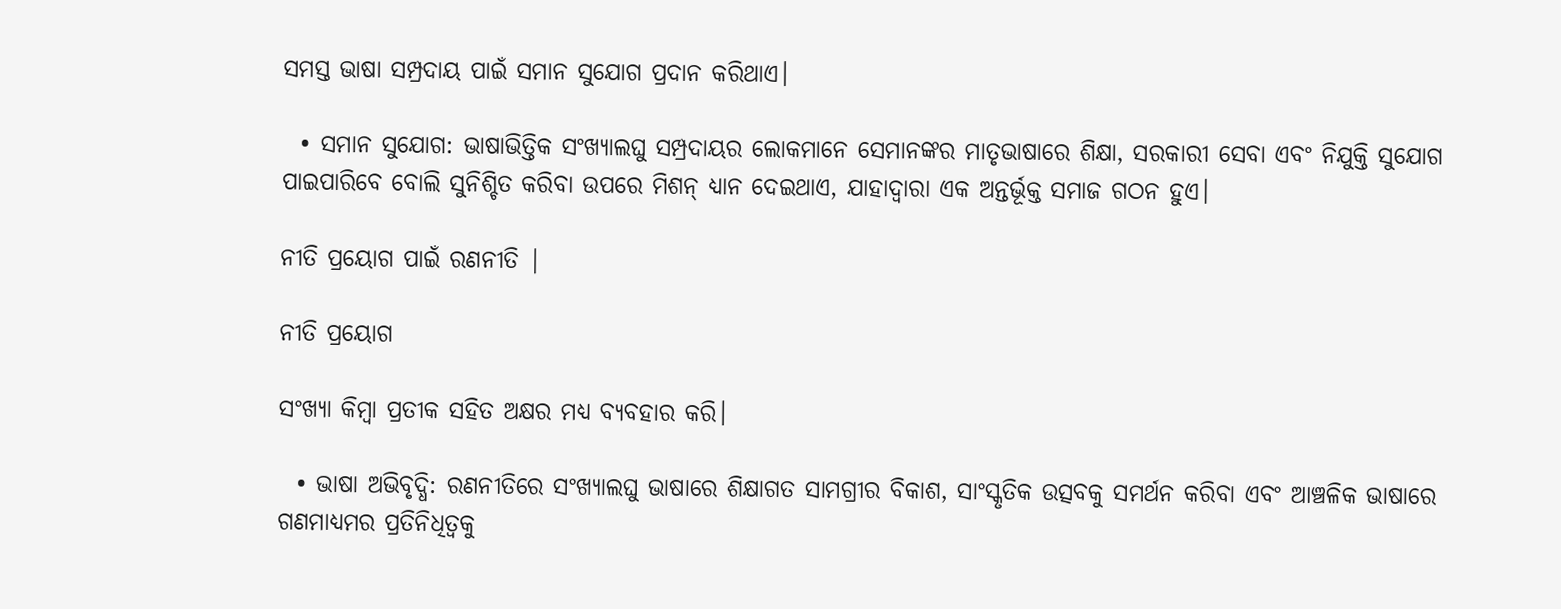ସମସ୍ତ ଭାଷା ସମ୍ପ୍ରଦାୟ ପାଇଁ ସମାନ ସୁଯୋଗ ପ୍ରଦାନ କରିଥାଏ।

  • ସମାନ ସୁଯୋଗ: ଭାଷାଭିତ୍ତିକ ସଂଖ୍ୟାଲଘୁ ସମ୍ପ୍ରଦାୟର ଲୋକମାନେ ସେମାନଙ୍କର ମାତୃଭାଷାରେ ଶିକ୍ଷା, ସରକାରୀ ସେବା ଏବଂ ନିଯୁକ୍ତି ସୁଯୋଗ ପାଇପାରିବେ ବୋଲି ସୁନିଶ୍ଚିତ କରିବା ଉପରେ ମିଶନ୍ ଧ୍ୟାନ ଦେଇଥାଏ, ଯାହାଦ୍ୱାରା ଏକ ଅନ୍ତର୍ଭୂକ୍ତ ସମାଜ ଗଠନ ହୁଏ।

ନୀତି ପ୍ରୟୋଗ ପାଇଁ ରଣନୀତି |

ନୀତି ପ୍ରୟୋଗ

ସଂଖ୍ୟା କିମ୍ବା ପ୍ରତୀକ ସହିତ ଅକ୍ଷର ମଧ୍ଯ ବ୍ୟବହାର କରି।

  • ଭାଷା ଅଭିବୃଦ୍ଧି: ରଣନୀତିରେ ସଂଖ୍ୟାଲଘୁ ଭାଷାରେ ଶିକ୍ଷାଗତ ସାମଗ୍ରୀର ବିକାଶ, ସାଂସ୍କୃତିକ ଉତ୍ସବକୁ ସମର୍ଥନ କରିବା ଏବଂ ଆଞ୍ଚଳିକ ଭାଷାରେ ଗଣମାଧ୍ୟମର ପ୍ରତିନିଧିତ୍ୱକୁ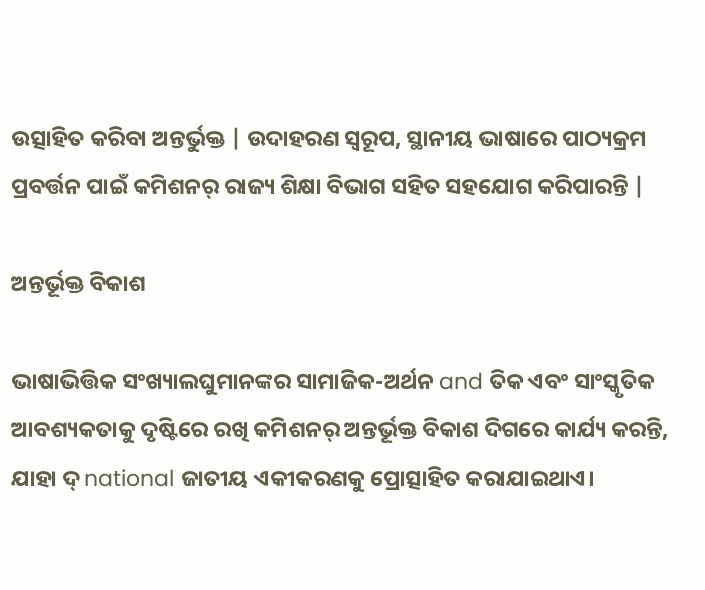ଉତ୍ସାହିତ କରିବା ଅନ୍ତର୍ଭୁକ୍ତ | ଉଦାହରଣ ସ୍ୱରୂପ, ସ୍ଥାନୀୟ ଭାଷାରେ ପାଠ୍ୟକ୍ରମ ପ୍ରବର୍ତ୍ତନ ପାଇଁ କମିଶନର୍ ରାଜ୍ୟ ଶିକ୍ଷା ବିଭାଗ ସହିତ ସହଯୋଗ କରିପାରନ୍ତି |

ଅନ୍ତର୍ଭୂକ୍ତ ବିକାଶ

ଭାଷାଭିତ୍ତିକ ସଂଖ୍ୟାଲଘୁମାନଙ୍କର ସାମାଜିକ-ଅର୍ଥନ and ତିକ ଏବଂ ସାଂସ୍କୃତିକ ଆବଶ୍ୟକତାକୁ ଦୃଷ୍ଟିରେ ରଖି କମିଶନର୍ ଅନ୍ତର୍ଭୂକ୍ତ ବିକାଶ ଦିଗରେ କାର୍ଯ୍ୟ କରନ୍ତି, ଯାହା ଦ୍ national ଜାତୀୟ ଏକୀକରଣକୁ ପ୍ରୋତ୍ସାହିତ କରାଯାଇଥାଏ।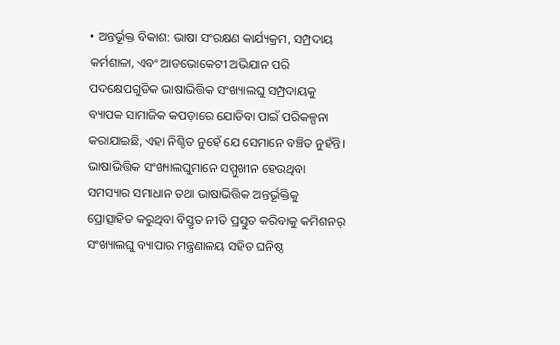• ଅନ୍ତର୍ଭୂକ୍ତ ବିକାଶ: ଭାଷା ସଂରକ୍ଷଣ କାର୍ଯ୍ୟକ୍ରମ, ସମ୍ପ୍ରଦାୟ କର୍ମଶାଳା, ଏବଂ ଆଡଭୋକେଟୀ ଅଭିଯାନ ପରି ପଦକ୍ଷେପଗୁଡିକ ଭାଷାଭିତ୍ତିକ ସଂଖ୍ୟାଲଘୁ ସମ୍ପ୍ରଦାୟକୁ ବ୍ୟାପକ ସାମାଜିକ କପଡ଼ାରେ ଯୋଡିବା ପାଇଁ ପରିକଳ୍ପନା କରାଯାଇଛି, ଏହା ନିଶ୍ଚିତ ନୁହେଁ ଯେ ସେମାନେ ବଞ୍ଚିତ ନୁହଁନ୍ତି। ଭାଷାଭିତ୍ତିକ ସଂଖ୍ୟାଲଘୁମାନେ ସମ୍ମୁଖୀନ ହେଉଥିବା ସମସ୍ୟାର ସମାଧାନ ତଥା ଭାଷାଭିତ୍ତିକ ଅନ୍ତର୍ଭୂକ୍ତିକୁ ପ୍ରୋତ୍ସାହିତ କରୁଥିବା ବିସ୍ତୃତ ନୀତି ପ୍ରସ୍ତୁତ କରିବାକୁ କମିଶନର୍ ସଂଖ୍ୟାଲଘୁ ବ୍ୟାପାର ମନ୍ତ୍ରଣାଳୟ ସହିତ ଘନିଷ୍ଠ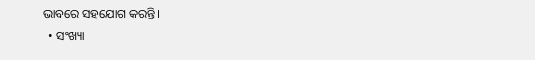ଭାବରେ ସହଯୋଗ କରନ୍ତି।
  • ସଂଖ୍ୟା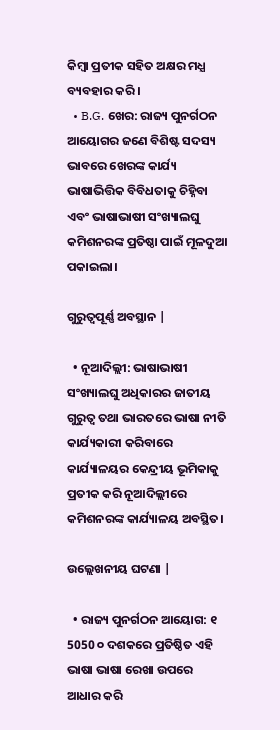କିମ୍ବା ପ୍ରତୀକ ସହିତ ଅକ୍ଷର ମଧ୍ଯ ବ୍ୟବହାର କରି।
  • B.G. ଖେର: ରାଜ୍ୟ ପୁନର୍ଗଠନ ଆୟୋଗର ଜଣେ ବିଶିଷ୍ଟ ସଦସ୍ୟ ଭାବରେ ଖେରଙ୍କ କାର୍ଯ୍ୟ ଭାଷାଭିତ୍ତିକ ବିବିଧତାକୁ ଚିହ୍ନିବା ଏବଂ ଭାଷାଭାଷୀ ସଂଖ୍ୟାଲଘୁ କମିଶନରଙ୍କ ପ୍ରତିଷ୍ଠା ପାଇଁ ମୂଳଦୁଆ ପକାଇଲା।

ଗୁରୁତ୍ୱପୂର୍ଣ୍ଣ ଅବସ୍ଥାନ |

  • ନୂଆଦିଲ୍ଲୀ: ଭାଷାଭାଷୀ ସଂଖ୍ୟାଲଘୁ ଅଧିକାରର ଜାତୀୟ ଗୁରୁତ୍ୱ ତଥା ଭାରତରେ ଭାଷା ନୀତି କାର୍ଯ୍ୟକାରୀ କରିବାରେ କାର୍ଯ୍ୟାଳୟର କେନ୍ଦ୍ରୀୟ ଭୂମିକାକୁ ପ୍ରତୀକ କରି ନୂଆଦିଲ୍ଲୀରେ କମିଶନରଙ୍କ କାର୍ଯ୍ୟାଳୟ ଅବସ୍ଥିତ।

ଉଲ୍ଲେଖନୀୟ ଘଟଣା |

  • ରାଜ୍ୟ ପୁନର୍ଗଠନ ଆୟୋଗ: ୧ 5050 ୦ ଦଶକରେ ପ୍ରତିଷ୍ଠିତ ଏହି ଭାଷା ଭାଷା ରେଖା ଉପରେ ଆଧାର କରି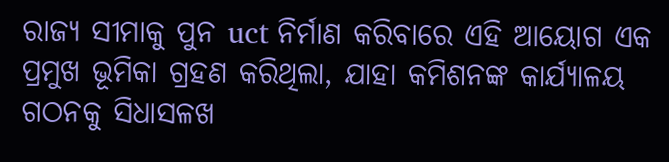ରାଜ୍ୟ ସୀମାକୁ ପୁନ uct ନିର୍ମାଣ କରିବାରେ ଏହି ଆୟୋଗ ଏକ ପ୍ରମୁଖ ଭୂମିକା ଗ୍ରହଣ କରିଥିଲା, ଯାହା କମିଶନଙ୍କ କାର୍ଯ୍ୟାଳୟ ଗଠନକୁ ସିଧାସଳଖ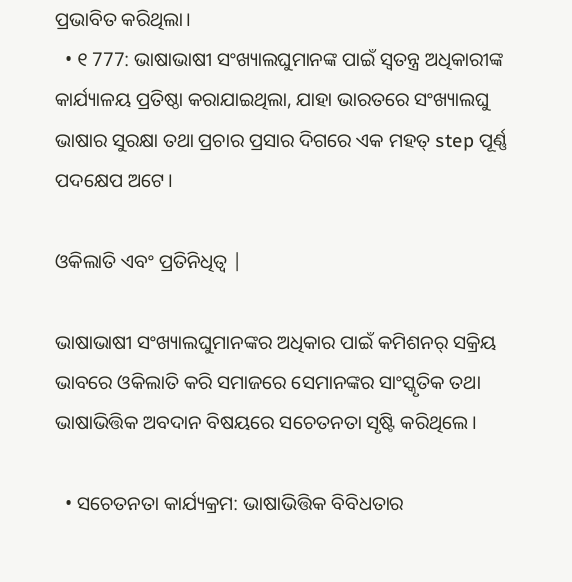ପ୍ରଭାବିତ କରିଥିଲା।
  • ୧ 777: ଭାଷାଭାଷୀ ସଂଖ୍ୟାଲଘୁମାନଙ୍କ ପାଇଁ ସ୍ୱତନ୍ତ୍ର ଅଧିକାରୀଙ୍କ କାର୍ଯ୍ୟାଳୟ ପ୍ରତିଷ୍ଠା କରାଯାଇଥିଲା, ଯାହା ଭାରତରେ ସଂଖ୍ୟାଲଘୁ ଭାଷାର ସୁରକ୍ଷା ତଥା ପ୍ରଚାର ପ୍ରସାର ଦିଗରେ ଏକ ମହତ୍ step ପୂର୍ଣ୍ଣ ପଦକ୍ଷେପ ଅଟେ।

ଓକିଲାତି ଏବଂ ପ୍ରତିନିଧିତ୍ୱ |

ଭାଷାଭାଷୀ ସଂଖ୍ୟାଲଘୁମାନଙ୍କର ଅଧିକାର ପାଇଁ କମିଶନର୍ ସକ୍ରିୟ ଭାବରେ ଓକିଲାତି କରି ସମାଜରେ ସେମାନଙ୍କର ସାଂସ୍କୃତିକ ତଥା ଭାଷାଭିତ୍ତିକ ଅବଦାନ ବିଷୟରେ ସଚେତନତା ସୃଷ୍ଟି କରିଥିଲେ।

  • ସଚେତନତା କାର୍ଯ୍ୟକ୍ରମ: ଭାଷାଭିତ୍ତିକ ବିବିଧତାର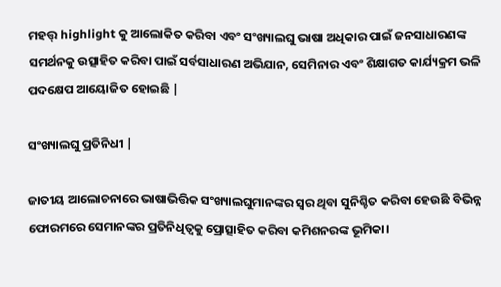ମହତ୍ତ୍ highlight କୁ ଆଲୋକିତ କରିବା ଏବଂ ସଂଖ୍ୟାଲଘୁ ଭାଷା ଅଧିକାର ପାଇଁ ଜନସାଧାରଣଙ୍କ ସମର୍ଥନକୁ ଉତ୍ସାହିତ କରିବା ପାଇଁ ସର୍ବସାଧାରଣ ଅଭିଯାନ, ସେମିନାର ଏବଂ ଶିକ୍ଷାଗତ କାର୍ଯ୍ୟକ୍ରମ ଭଳି ପଦକ୍ଷେପ ଆୟୋଜିତ ହୋଇଛି |

ସଂଖ୍ୟାଲଘୁ ପ୍ରତିନିଧୀ |

ଜାତୀୟ ଆଲୋଚନାରେ ଭାଷାଭିତ୍ତିକ ସଂଖ୍ୟାଲଘୁମାନଙ୍କର ସ୍ୱର ଥିବା ସୁନିଶ୍ଚିତ କରିବା ହେଉଛି ବିଭିନ୍ନ ଫୋରମରେ ସେମାନଙ୍କର ପ୍ରତିନିଧିତ୍ୱକୁ ପ୍ରୋତ୍ସାହିତ କରିବା କମିଶନରଙ୍କ ଭୂମିକା।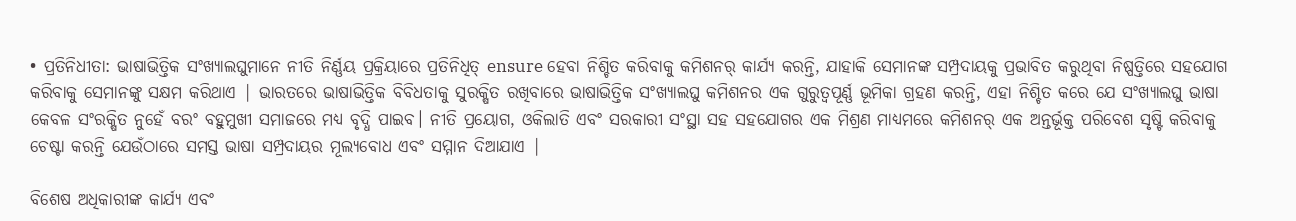• ପ୍ରତିନିଧୀତା: ଭାଷାଭିତ୍ତିକ ସଂଖ୍ୟାଲଘୁମାନେ ନୀତି ନିର୍ଣ୍ଣୟ ପ୍ରକ୍ରିୟାରେ ପ୍ରତିନିଧିତ୍ ensure ହେବା ନିଶ୍ଚିତ କରିବାକୁ କମିଶନର୍ କାର୍ଯ୍ୟ କରନ୍ତି, ଯାହାକି ସେମାନଙ୍କ ସମ୍ପ୍ରଦାୟକୁ ପ୍ରଭାବିତ କରୁଥିବା ନିଷ୍ପତ୍ତିରେ ସହଯୋଗ କରିବାକୁ ସେମାନଙ୍କୁ ସକ୍ଷମ କରିଥାଏ | ଭାରତରେ ଭାଷାଭିତ୍ତିକ ବିବିଧତାକୁ ସୁରକ୍ଷିତ ରଖିବାରେ ଭାଷାଭିତ୍ତିକ ସଂଖ୍ୟାଲଘୁ କମିଶନର ଏକ ଗୁରୁତ୍ୱପୂର୍ଣ୍ଣ ଭୂମିକା ଗ୍ରହଣ କରନ୍ତି, ଏହା ନିଶ୍ଚିତ କରେ ଯେ ସଂଖ୍ୟାଲଘୁ ଭାଷା କେବଳ ସଂରକ୍ଷିତ ନୁହେଁ ବରଂ ବହୁମୁଖୀ ସମାଜରେ ମଧ୍ୟ ବୃଦ୍ଧି ପାଇବ। ନୀତି ପ୍ରୟୋଗ, ଓକିଲାତି ଏବଂ ସରକାରୀ ସଂସ୍ଥା ସହ ସହଯୋଗର ଏକ ମିଶ୍ରଣ ମାଧ୍ୟମରେ କମିଶନର୍ ଏକ ଅନ୍ତର୍ଭୂକ୍ତ ପରିବେଶ ସୃଷ୍ଟି କରିବାକୁ ଚେଷ୍ଟା କରନ୍ତି ଯେଉଁଠାରେ ସମସ୍ତ ଭାଷା ସମ୍ପ୍ରଦାୟର ମୂଲ୍ୟବୋଧ ଏବଂ ସମ୍ମାନ ଦିଆଯାଏ |

ବିଶେଷ ଅଧିକାରୀଙ୍କ କାର୍ଯ୍ୟ ଏବଂ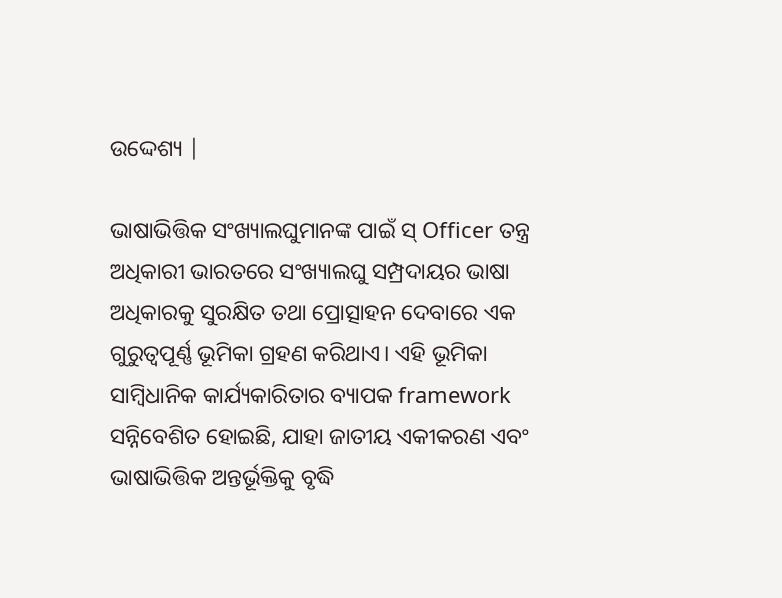ଉଦ୍ଦେଶ୍ୟ |

ଭାଷାଭିତ୍ତିକ ସଂଖ୍ୟାଲଘୁମାନଙ୍କ ପାଇଁ ସ୍ Officer ତନ୍ତ୍ର ଅଧିକାରୀ ଭାରତରେ ସଂଖ୍ୟାଲଘୁ ସମ୍ପ୍ରଦାୟର ଭାଷା ଅଧିକାରକୁ ସୁରକ୍ଷିତ ତଥା ପ୍ରୋତ୍ସାହନ ଦେବାରେ ଏକ ଗୁରୁତ୍ୱପୂର୍ଣ୍ଣ ଭୂମିକା ଗ୍ରହଣ କରିଥାଏ। ଏହି ଭୂମିକା ସାମ୍ବିଧାନିକ କାର୍ଯ୍ୟକାରିତାର ବ୍ୟାପକ framework ସନ୍ନିବେଶିତ ହୋଇଛି, ଯାହା ଜାତୀୟ ଏକୀକରଣ ଏବଂ ଭାଷାଭିତ୍ତିକ ଅନ୍ତର୍ଭୂକ୍ତିକୁ ବୃଦ୍ଧି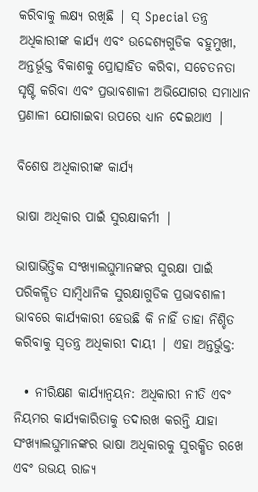କରିବାକୁ ଲକ୍ଷ୍ୟ ରଖିଛି | ସ୍ Special ତନ୍ତ୍ର ଅଧିକାରୀଙ୍କ କାର୍ଯ୍ୟ ଏବଂ ଉଦ୍ଦେଶ୍ୟଗୁଡିକ ବହୁମୁଖୀ, ଅନ୍ତର୍ଭୂକ୍ତ ବିକାଶକୁ ପ୍ରୋତ୍ସାହିତ କରିବା, ସଚେତନତା ସୃଷ୍ଟି କରିବା ଏବଂ ପ୍ରଭାବଶାଳୀ ଅଭିଯୋଗର ସମାଧାନ ପ୍ରଣାଳୀ ଯୋଗାଇବା ଉପରେ ଧ୍ୟାନ ଦେଇଥାଏ |

ବିଶେଷ ଅଧିକାରୀଙ୍କ କାର୍ଯ୍ୟ

ଭାଷା ଅଧିକାର ପାଇଁ ସୁରକ୍ଷାକର୍ମୀ |

ଭାଷାଭିତ୍ତିକ ସଂଖ୍ୟାଲଘୁମାନଙ୍କର ସୁରକ୍ଷା ପାଇଁ ପରିକଳ୍ପିତ ସାମ୍ବିଧାନିକ ସୁରକ୍ଷାଗୁଡିକ ପ୍ରଭାବଶାଳୀ ଭାବରେ କାର୍ଯ୍ୟକାରୀ ହେଉଛି କି ନାହିଁ ତାହା ନିଶ୍ଚିତ କରିବାକୁ ସ୍ୱତନ୍ତ୍ର ଅଧିକାରୀ ଦାୟୀ | ଏହା ଅନ୍ତର୍ଭୁକ୍ତ:

  • ନୀରିକ୍ଷଣ କାର୍ଯ୍ୟାନ୍ୱୟନ: ଅଧିକାରୀ ନୀତି ଏବଂ ନିୟମର କାର୍ଯ୍ୟକାରିତାକୁ ତଦାରଖ କରନ୍ତି ଯାହା ସଂଖ୍ୟାଲଘୁମାନଙ୍କର ଭାଷା ଅଧିକାରକୁ ସୁରକ୍ଷିତ ରଖେ ଏବଂ ଉଭୟ ରାଜ୍ୟ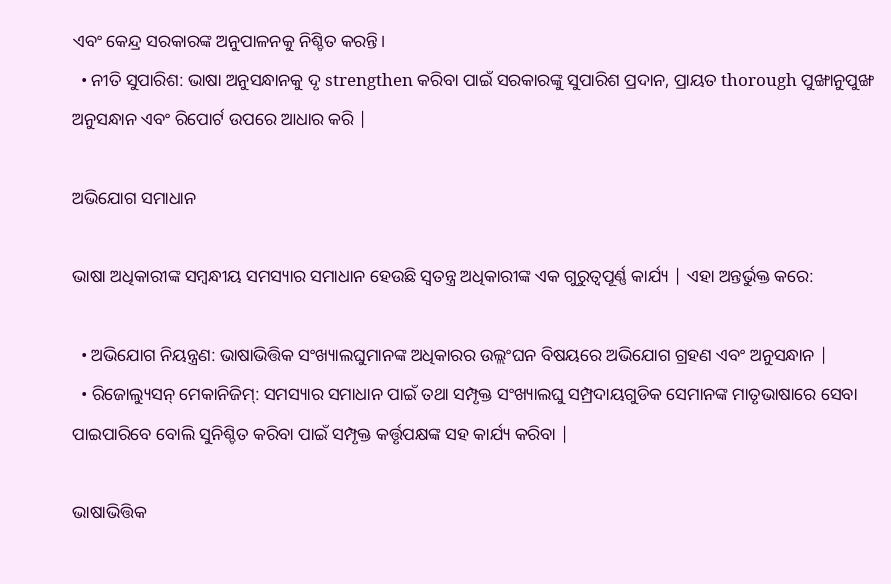ଏବଂ କେନ୍ଦ୍ର ସରକାରଙ୍କ ଅନୁପାଳନକୁ ନିଶ୍ଚିତ କରନ୍ତି।
  • ନୀତି ସୁପାରିଶ: ଭାଷା ଅନୁସନ୍ଧାନକୁ ଦୃ strengthen କରିବା ପାଇଁ ସରକାରଙ୍କୁ ସୁପାରିଶ ପ୍ରଦାନ, ପ୍ରାୟତ thorough ପୁଙ୍ଖାନୁପୁଙ୍ଖ ଅନୁସନ୍ଧାନ ଏବଂ ରିପୋର୍ଟ ଉପରେ ଆଧାର କରି |

ଅଭିଯୋଗ ସମାଧାନ

ଭାଷା ଅଧିକାରୀଙ୍କ ସମ୍ବନ୍ଧୀୟ ସମସ୍ୟାର ସମାଧାନ ହେଉଛି ସ୍ୱତନ୍ତ୍ର ଅଧିକାରୀଙ୍କ ଏକ ଗୁରୁତ୍ୱପୂର୍ଣ୍ଣ କାର୍ଯ୍ୟ | ଏହା ଅନ୍ତର୍ଭୁକ୍ତ କରେ:

  • ଅଭିଯୋଗ ନିୟନ୍ତ୍ରଣ: ଭାଷାଭିତ୍ତିକ ସଂଖ୍ୟାଲଘୁମାନଙ୍କ ଅଧିକାରର ଉଲ୍ଲଂଘନ ବିଷୟରେ ଅଭିଯୋଗ ଗ୍ରହଣ ଏବଂ ଅନୁସନ୍ଧାନ |
  • ରିଜୋଲ୍ୟୁସନ୍ ମେକାନିଜିମ୍: ସମସ୍ୟାର ସମାଧାନ ପାଇଁ ତଥା ସମ୍ପୃକ୍ତ ସଂଖ୍ୟାଲଘୁ ସମ୍ପ୍ରଦାୟଗୁଡିକ ସେମାନଙ୍କ ମାତୃଭାଷାରେ ସେବା ପାଇପାରିବେ ବୋଲି ସୁନିଶ୍ଚିତ କରିବା ପାଇଁ ସମ୍ପୃକ୍ତ କର୍ତ୍ତୃପକ୍ଷଙ୍କ ସହ କାର୍ଯ୍ୟ କରିବା |

ଭାଷାଭିତ୍ତିକ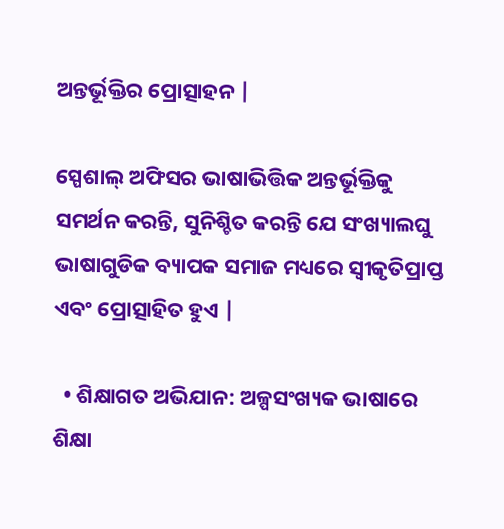ଅନ୍ତର୍ଭୂକ୍ତିର ପ୍ରୋତ୍ସାହନ |

ସ୍ପେଶାଲ୍ ଅଫିସର ଭାଷାଭିତ୍ତିକ ଅନ୍ତର୍ଭୂକ୍ତିକୁ ସମର୍ଥନ କରନ୍ତି, ସୁନିଶ୍ଚିତ କରନ୍ତି ଯେ ସଂଖ୍ୟାଲଘୁ ଭାଷାଗୁଡିକ ବ୍ୟାପକ ସମାଜ ମଧ୍ୟରେ ସ୍ୱୀକୃତିପ୍ରାପ୍ତ ଏବଂ ପ୍ରୋତ୍ସାହିତ ହୁଏ |

  • ଶିକ୍ଷାଗତ ଅଭିଯାନ: ଅଳ୍ପସଂଖ୍ୟକ ଭାଷାରେ ଶିକ୍ଷା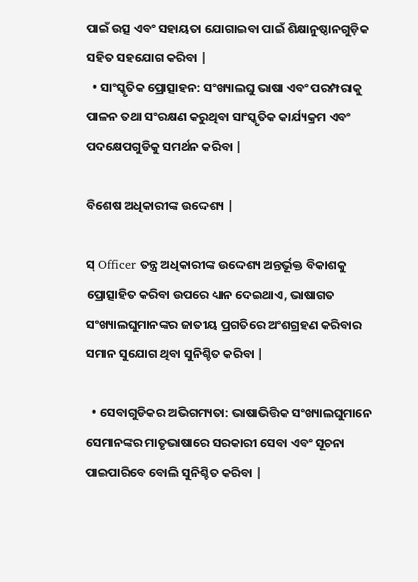ପାଇଁ ଉତ୍ସ ଏବଂ ସହାୟତା ଯୋଗାଇବା ପାଇଁ ଶିକ୍ଷାନୁଷ୍ଠାନଗୁଡ଼ିକ ସହିତ ସହଯୋଗ କରିବା |
  • ସାଂସ୍କୃତିକ ପ୍ରୋତ୍ସାହନ: ସଂଖ୍ୟାଲଘୁ ଭାଷା ଏବଂ ପରମ୍ପରାକୁ ପାଳନ ତଥା ସଂରକ୍ଷଣ କରୁଥିବା ସାଂସ୍କୃତିକ କାର୍ଯ୍ୟକ୍ରମ ଏବଂ ପଦକ୍ଷେପଗୁଡିକୁ ସମର୍ଥନ କରିବା |

ବିଶେଷ ଅଧିକାରୀଙ୍କ ଉଦ୍ଦେଶ୍ୟ |

ସ୍ Officer ତନ୍ତ୍ର ଅଧିକାରୀଙ୍କ ଉଦ୍ଦେଶ୍ୟ ଅନ୍ତର୍ଭୂକ୍ତ ବିକାଶକୁ ପ୍ରୋତ୍ସାହିତ କରିବା ଉପରେ ଧ୍ୟାନ ଦେଇଥାଏ, ଭାଷାଗତ ସଂଖ୍ୟାଲଘୁମାନଙ୍କର ଜାତୀୟ ପ୍ରଗତିରେ ଅଂଶଗ୍ରହଣ କରିବାର ସମାନ ସୁଯୋଗ ଥିବା ସୁନିଶ୍ଚିତ କରିବା |

  • ସେବାଗୁଡିକର ଅଭିଗମ୍ୟତା: ଭାଷାଭିତ୍ତିକ ସଂଖ୍ୟାଲଘୁମାନେ ସେମାନଙ୍କର ମାତୃଭାଷାରେ ସରକାରୀ ସେବା ଏବଂ ସୂଚନା ପାଇପାରିବେ ବୋଲି ସୁନିଶ୍ଚିତ କରିବା |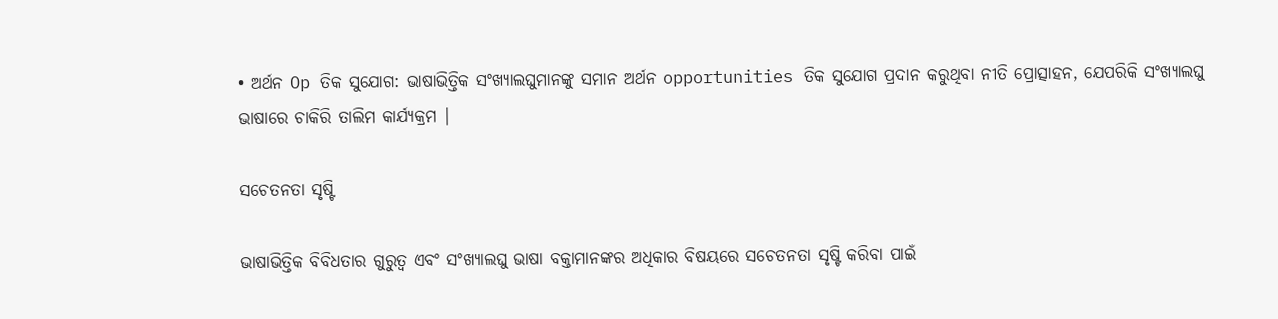• ଅର୍ଥନ Op ତିକ ସୁଯୋଗ: ଭାଷାଭିତ୍ତିକ ସଂଖ୍ୟାଲଘୁମାନଙ୍କୁ ସମାନ ଅର୍ଥନ opportunities ତିକ ସୁଯୋଗ ପ୍ରଦାନ କରୁଥିବା ନୀତି ପ୍ରୋତ୍ସାହନ, ଯେପରିକି ସଂଖ୍ୟାଲଘୁ ଭାଷାରେ ଚାକିରି ତାଲିମ କାର୍ଯ୍ୟକ୍ରମ |

ସଚେତନତା ସୃଷ୍ଟି

ଭାଷାଭିତ୍ତିକ ବିବିଧତାର ଗୁରୁତ୍ୱ ଏବଂ ସଂଖ୍ୟାଲଘୁ ଭାଷା ବକ୍ତାମାନଙ୍କର ଅଧିକାର ବିଷୟରେ ସଚେତନତା ସୃଷ୍ଟି କରିବା ପାଇଁ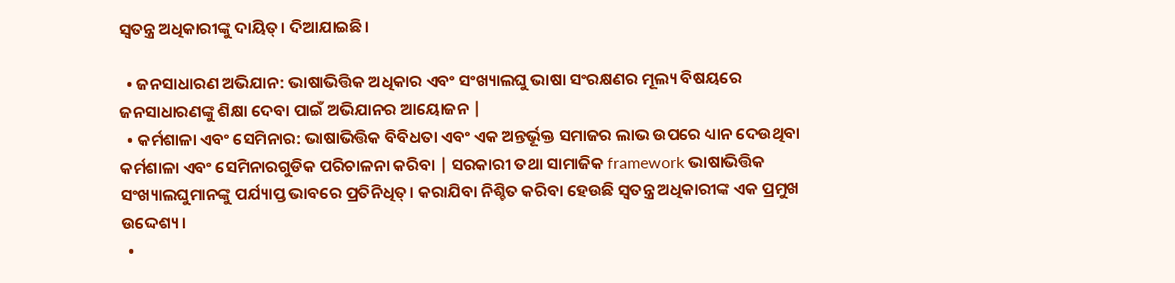ସ୍ୱତନ୍ତ୍ର ଅଧିକାରୀଙ୍କୁ ଦାୟିତ୍। ଦିଆଯାଇଛି।

  • ଜନସାଧାରଣ ଅଭିଯାନ: ଭାଷାଭିତ୍ତିକ ଅଧିକାର ଏବଂ ସଂଖ୍ୟାଲଘୁ ଭାଷା ସଂରକ୍ଷଣର ମୂଲ୍ୟ ବିଷୟରେ ଜନସାଧାରଣଙ୍କୁ ଶିକ୍ଷା ଦେବା ପାଇଁ ଅଭିଯାନର ଆୟୋଜନ |
  • କର୍ମଶାଳା ଏବଂ ସେମିନାର: ଭାଷାଭିତ୍ତିକ ବିବିଧତା ଏବଂ ଏକ ଅନ୍ତର୍ଭୂକ୍ତ ସମାଜର ଲାଭ ଉପରେ ଧ୍ୟାନ ଦେଉଥିବା କର୍ମଶାଳା ଏବଂ ସେମିନାରଗୁଡିକ ପରିଚାଳନା କରିବା | ସରକାରୀ ତଥା ସାମାଜିକ framework ଭାଷାଭିତ୍ତିକ ସଂଖ୍ୟାଲଘୁମାନଙ୍କୁ ପର୍ଯ୍ୟାପ୍ତ ଭାବରେ ପ୍ରତିନିଧିତ୍। କରାଯିବା ନିଶ୍ଚିତ କରିବା ହେଉଛି ସ୍ୱତନ୍ତ୍ର ଅଧିକାରୀଙ୍କ ଏକ ପ୍ରମୁଖ ଉଦ୍ଦେଶ୍ୟ।
  •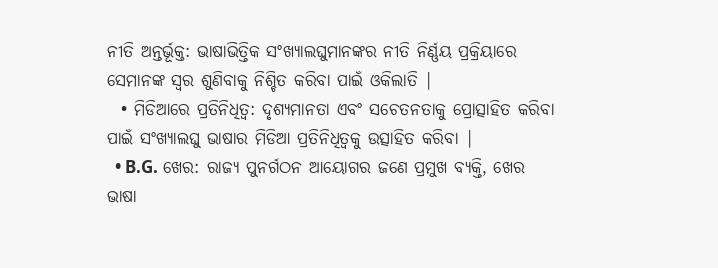ନୀତି ଅନ୍ତର୍ଭୂକ୍ତ: ଭାଷାଭିତ୍ତିକ ସଂଖ୍ୟାଲଘୁମାନଙ୍କର ନୀତି ନିର୍ଣ୍ଣୟ ପ୍ରକ୍ରିୟାରେ ସେମାନଙ୍କ ସ୍ୱର ଶୁଣିବାକୁ ନିଶ୍ଚିତ କରିବା ପାଇଁ ଓକିଲାତି |
  • ମିଡିଆରେ ପ୍ରତିନିଧିତ୍ୱ: ଦୃଶ୍ୟମାନତା ଏବଂ ସଚେତନତାକୁ ପ୍ରୋତ୍ସାହିତ କରିବା ପାଇଁ ସଂଖ୍ୟାଲଘୁ ଭାଷାର ମିଡିଆ ପ୍ରତିନିଧିତ୍ୱକୁ ଉତ୍ସାହିତ କରିବା |
  • B.G. ଖେର: ରାଜ୍ୟ ପୁନର୍ଗଠନ ଆୟୋଗର ଜଣେ ପ୍ରମୁଖ ବ୍ୟକ୍ତି, ଖେର ଭାଷା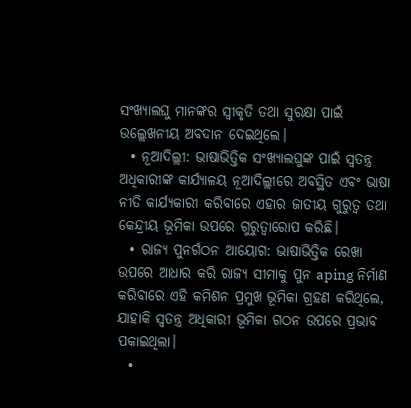ସଂଖ୍ୟାଲଘୁ ମାନଙ୍କର ସ୍ୱୀକୃତି ତଥା ସୁରକ୍ଷା ପାଇଁ ଉଲ୍ଲେଖନୀୟ ଅବଦାନ ଦେଇଥିଲେ।
  • ନୂଆଦିଲ୍ଲୀ: ଭାଷାଭିତ୍ତିକ ସଂଖ୍ୟାଲଘୁଙ୍କ ପାଇଁ ସ୍ୱତନ୍ତ୍ର ଅଧିକାରୀଙ୍କ କାର୍ଯ୍ୟାଳୟ ନୂଆଦିଲ୍ଲୀରେ ଅବସ୍ଥିତ ଏବଂ ଭାଷା ନୀତି କାର୍ଯ୍ୟକାରୀ କରିବାରେ ଏହାର ଜାତୀୟ ଗୁରୁତ୍ୱ ତଥା କେନ୍ଦ୍ରୀୟ ଭୂମିକା ଉପରେ ଗୁରୁତ୍ୱାରୋପ କରିଛି।
  • ରାଜ୍ୟ ପୁନର୍ଗଠନ ଆୟୋଗ: ଭାଷାଭିତ୍ତିକ ରେଖା ଉପରେ ଆଧାର କରି ରାଜ୍ୟ ସୀମାକୁ ପୁନ aping ନିର୍ମାଣ କରିବାରେ ଏହି କମିଶନ ପ୍ରମୁଖ ଭୂମିକା ଗ୍ରହଣ କରିଥିଲେ, ଯାହାକି ସ୍ୱତନ୍ତ୍ର ଅଧିକାରୀ ଭୂମିକା ଗଠନ ଉପରେ ପ୍ରଭାବ ପକାଇଥିଲା।
  •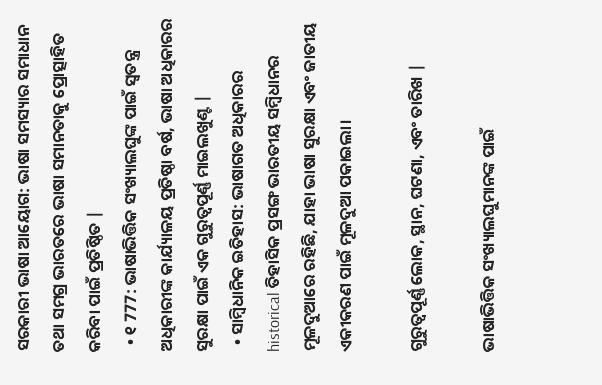ସରକାରୀ ଭାଷା ଆୟୋଗ: ଭାଷା ସମସ୍ୟାର ସମାଧାନ ତଥା ସମଗ୍ର ଭାରତରେ ଭାଷା ସମାନତାକୁ ପ୍ରୋତ୍ସାହିତ କରିବା ପାଇଁ ପ୍ରତିଷ୍ଠିତ |
  • ୧ 777: ଭାଷାଭିତ୍ତିକ ସଂଖ୍ୟାଲଘୁଙ୍କ ପାଇଁ ସ୍ୱତନ୍ତ୍ର ଅଧିକାରୀଙ୍କ କାର୍ଯ୍ୟାଳୟ ପ୍ରତିଷ୍ଠା ବର୍ଷ, ଭାଷା ଅଧିକାରର ସୁରକ୍ଷା ପାଇଁ ଏକ ଗୁରୁତ୍ୱପୂର୍ଣ୍ଣ ମାଇଲଖୁଣ୍ଟ |
  • ସାମ୍ବିଧାନିକ ଇତିହାସ: ଭାଷାଗତ ଅଧିକାରର historical ତିହାସିକ ପ୍ରସଙ୍ଗ ଭାରତୀୟ ସମ୍ବିଧାନର ମୂଳଦୁଆରେ ରହିଛି, ଯାହା ଭାଷା ସୁରକ୍ଷା ଏବଂ ଜାତୀୟ ଏକୀକରଣ ପାଇଁ ମୂଳଦୁଆ ପକାଇଲା।

ଗୁରୁତ୍ୱପୂର୍ଣ୍ଣ ଲୋକ, ସ୍ଥାନ, ଘଟଣା, ଏବଂ ତାରିଖ |

ଭାଷାଭିତ୍ତିକ ସଂଖ୍ୟାଲଘୁମାନଙ୍କ ପାଇଁ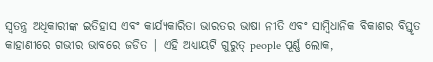ସ୍ୱତନ୍ତ୍ର ଅଧିକାରୀଙ୍କ ଇତିହାସ ଏବଂ କାର୍ଯ୍ୟକାରିତା ଭାରତର ଭାଷା ନୀତି ଏବଂ ସାମ୍ବିଧାନିକ ବିକାଶର ବିସ୍ତୃତ କାହାଣୀରେ ଗଭୀର ଭାବରେ ଜଡିତ | ଏହି ଅଧ୍ୟାୟଟି ଗୁରୁତ୍ people ପୂର୍ଣ୍ଣ ଲୋକ,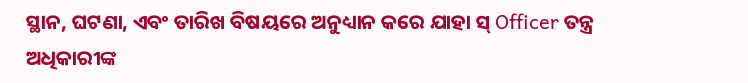ସ୍ଥାନ, ଘଟଣା, ଏବଂ ତାରିଖ ବିଷୟରେ ଅନୁଧ୍ୟାନ କରେ ଯାହା ସ୍ Officer ତନ୍ତ୍ର ଅଧିକାରୀଙ୍କ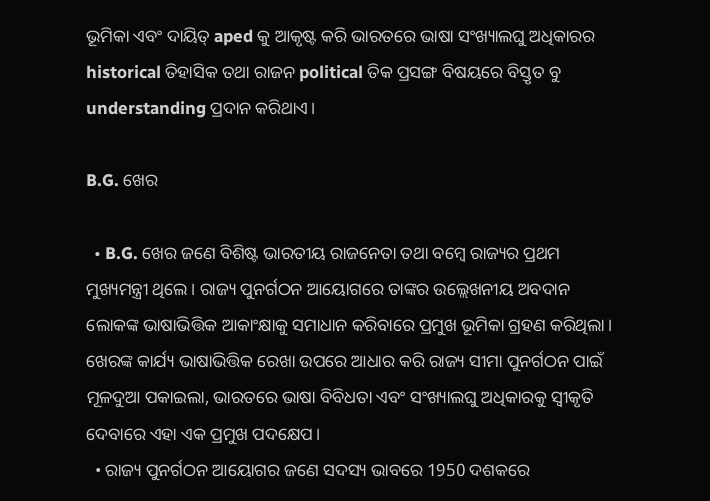ଭୂମିକା ଏବଂ ଦାୟିତ୍ aped କୁ ଆକୃଷ୍ଟ କରି ଭାରତରେ ଭାଷା ସଂଖ୍ୟାଲଘୁ ଅଧିକାରର historical ତିହାସିକ ତଥା ରାଜନ political ତିକ ପ୍ରସଙ୍ଗ ବିଷୟରେ ବିସ୍ତୃତ ବୁ understanding ପ୍ରଦାନ କରିଥାଏ।

B.G. ଖେର

  • B.G. ଖେର ଜଣେ ବିଶିଷ୍ଟ ଭାରତୀୟ ରାଜନେତା ତଥା ବମ୍ବେ ରାଜ୍ୟର ପ୍ରଥମ ମୁଖ୍ୟମନ୍ତ୍ରୀ ଥିଲେ। ରାଜ୍ୟ ପୁନର୍ଗଠନ ଆୟୋଗରେ ତାଙ୍କର ଉଲ୍ଲେଖନୀୟ ଅବଦାନ ଲୋକଙ୍କ ଭାଷାଭିତ୍ତିକ ଆକାଂକ୍ଷାକୁ ସମାଧାନ କରିବାରେ ପ୍ରମୁଖ ଭୂମିକା ଗ୍ରହଣ କରିଥିଲା। ଖେରଙ୍କ କାର୍ଯ୍ୟ ଭାଷାଭିତ୍ତିକ ରେଖା ଉପରେ ଆଧାର କରି ରାଜ୍ୟ ସୀମା ପୁନର୍ଗଠନ ପାଇଁ ମୂଳଦୁଆ ପକାଇଲା, ଭାରତରେ ଭାଷା ବିବିଧତା ଏବଂ ସଂଖ୍ୟାଲଘୁ ଅଧିକାରକୁ ସ୍ୱୀକୃତି ଦେବାରେ ଏହା ଏକ ପ୍ରମୁଖ ପଦକ୍ଷେପ।
  • ରାଜ୍ୟ ପୁନର୍ଗଠନ ଆୟୋଗର ଜଣେ ସଦସ୍ୟ ଭାବରେ 1950 ଦଶକରେ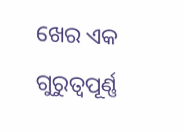ଖେର ଏକ ଗୁରୁତ୍ୱପୂର୍ଣ୍ଣ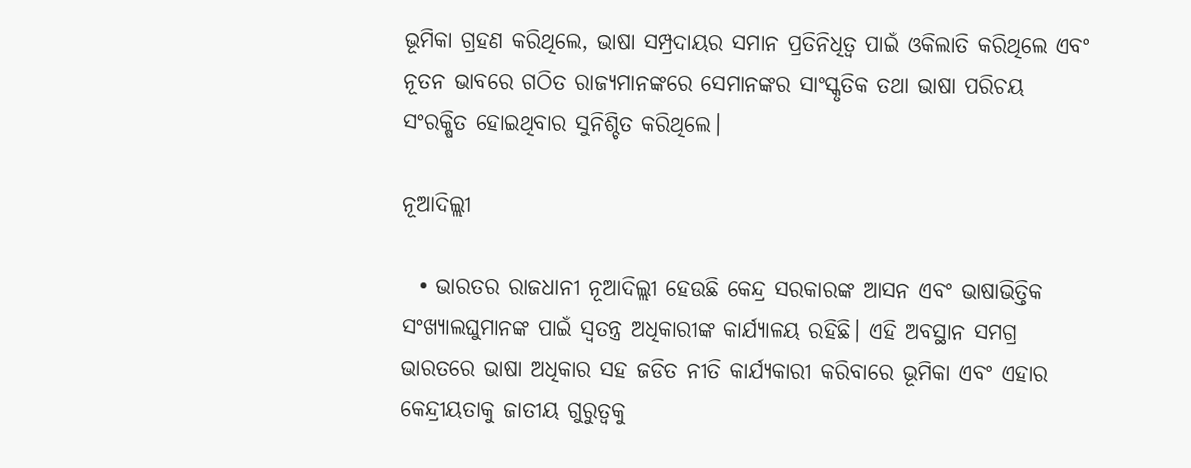ଭୂମିକା ଗ୍ରହଣ କରିଥିଲେ, ଭାଷା ସମ୍ପ୍ରଦାୟର ସମାନ ପ୍ରତିନିଧିତ୍ୱ ପାଇଁ ଓକିଲାତି କରିଥିଲେ ଏବଂ ନୂତନ ଭାବରେ ଗଠିତ ରାଜ୍ୟମାନଙ୍କରେ ସେମାନଙ୍କର ସାଂସ୍କୃତିକ ତଥା ଭାଷା ପରିଚୟ ସଂରକ୍ଷିତ ହୋଇଥିବାର ସୁନିଶ୍ଚିତ କରିଥିଲେ।

ନୂଆଦିଲ୍ଲୀ

  • ଭାରତର ରାଜଧାନୀ ନୂଆଦିଲ୍ଲୀ ହେଉଛି କେନ୍ଦ୍ର ସରକାରଙ୍କ ଆସନ ଏବଂ ଭାଷାଭିତ୍ତିକ ସଂଖ୍ୟାଲଘୁମାନଙ୍କ ପାଇଁ ସ୍ୱତନ୍ତ୍ର ଅଧିକାରୀଙ୍କ କାର୍ଯ୍ୟାଳୟ ରହିଛି। ଏହି ଅବସ୍ଥାନ ସମଗ୍ର ଭାରତରେ ଭାଷା ଅଧିକାର ସହ ଜଡିତ ନୀତି କାର୍ଯ୍ୟକାରୀ କରିବାରେ ଭୂମିକା ଏବଂ ଏହାର କେନ୍ଦ୍ରୀୟତାକୁ ଜାତୀୟ ଗୁରୁତ୍ୱକୁ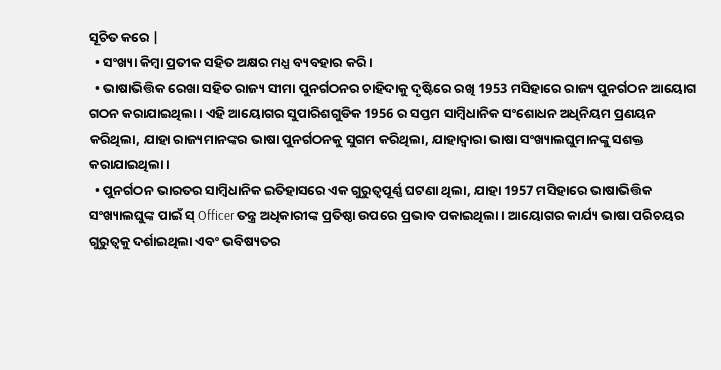ସୂଚିତ କରେ |
  • ସଂଖ୍ୟା କିମ୍ବା ପ୍ରତୀକ ସହିତ ଅକ୍ଷର ମଧ୍ଯ ବ୍ୟବହାର କରି।
  • ଭାଷାଭିତ୍ତିକ ରେଖା ସହିତ ରାଜ୍ୟ ସୀମା ପୁନର୍ଗଠନର ଚାହିଦାକୁ ଦୃଷ୍ଟିରେ ରଖି 1953 ମସିହାରେ ରାଜ୍ୟ ପୁନର୍ଗଠନ ଆୟୋଗ ଗଠନ କରାଯାଇଥିଲା। ଏହି ଆୟୋଗର ସୁପାରିଶଗୁଡିକ 1956 ର ସପ୍ତମ ସାମ୍ବିଧାନିକ ସଂଶୋଧନ ଅଧିନିୟମ ପ୍ରଣୟନ କରିଥିଲା, ଯାହା ରାଜ୍ୟମାନଙ୍କର ଭାଷା ପୁନର୍ଗଠନକୁ ସୁଗମ କରିଥିଲା, ଯାହାଦ୍ୱାରା ଭାଷା ସଂଖ୍ୟାଲଘୁମାନଙ୍କୁ ସଶକ୍ତ କରାଯାଇଥିଲା।
  • ପୁନର୍ଗଠନ ଭାରତର ସାମ୍ବିଧାନିକ ଇତିହାସରେ ଏକ ଗୁରୁତ୍ୱପୂର୍ଣ୍ଣ ଘଟଣା ଥିଲା, ଯାହା 1957 ମସିହାରେ ଭାଷାଭିତ୍ତିକ ସଂଖ୍ୟାଲଘୁଙ୍କ ପାଇଁ ସ୍ Officer ତନ୍ତ୍ର ଅଧିକାରୀଙ୍କ ପ୍ରତିଷ୍ଠା ଉପରେ ପ୍ରଭାବ ପକାଇଥିଲା। ଆୟୋଗର କାର୍ଯ୍ୟ ଭାଷା ପରିଚୟର ଗୁରୁତ୍ୱକୁ ଦର୍ଶାଇଥିଲା ଏବଂ ଭବିଷ୍ୟତର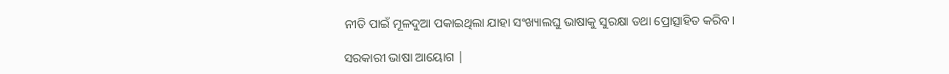ନୀତି ପାଇଁ ମୂଳଦୁଆ ପକାଇଥିଲା ଯାହା ସଂଖ୍ୟାଲଘୁ ଭାଷାକୁ ସୁରକ୍ଷା ତଥା ପ୍ରୋତ୍ସାହିତ କରିବ।

ସରକାରୀ ଭାଷା ଆୟୋଗ |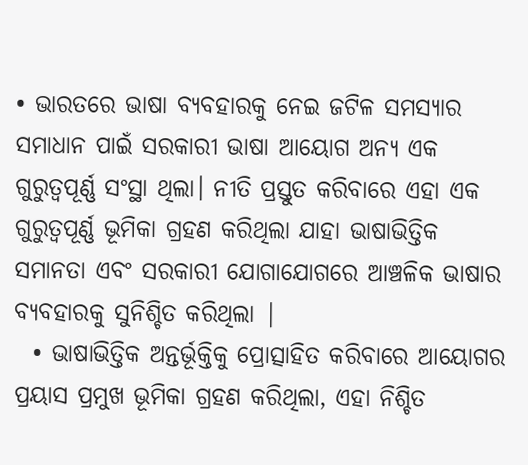• ଭାରତରେ ଭାଷା ବ୍ୟବହାରକୁ ନେଇ ଜଟିଳ ସମସ୍ୟାର ସମାଧାନ ପାଇଁ ସରକାରୀ ଭାଷା ଆୟୋଗ ଅନ୍ୟ ଏକ ଗୁରୁତ୍ୱପୂର୍ଣ୍ଣ ସଂସ୍ଥା ଥିଲା। ନୀତି ପ୍ରସ୍ତୁତ କରିବାରେ ଏହା ଏକ ଗୁରୁତ୍ୱପୂର୍ଣ୍ଣ ଭୂମିକା ଗ୍ରହଣ କରିଥିଲା ଯାହା ଭାଷାଭିତ୍ତିକ ସମାନତା ଏବଂ ସରକାରୀ ଯୋଗାଯୋଗରେ ଆଞ୍ଚଳିକ ଭାଷାର ବ୍ୟବହାରକୁ ସୁନିଶ୍ଚିତ କରିଥିଲା |
  • ଭାଷାଭିତ୍ତିକ ଅନ୍ତର୍ଭୂକ୍ତିକୁ ପ୍ରୋତ୍ସାହିତ କରିବାରେ ଆୟୋଗର ପ୍ରୟାସ ପ୍ରମୁଖ ଭୂମିକା ଗ୍ରହଣ କରିଥିଲା, ଏହା ନିଶ୍ଚିତ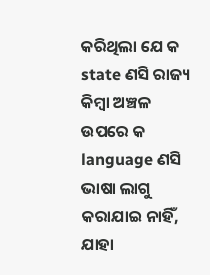କରିଥିଲା ଯେ କ state ଣସି ରାଜ୍ୟ କିମ୍ବା ଅଞ୍ଚଳ ଉପରେ କ language ଣସି ଭାଷା ଲାଗୁ କରାଯାଇ ନାହିଁ, ଯାହା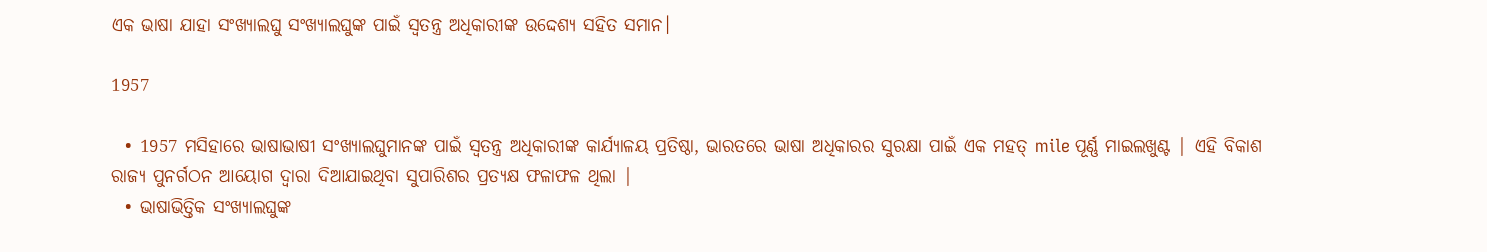ଏକ ଭାଷା ଯାହା ସଂଖ୍ୟାଲଘୁ ସଂଖ୍ୟାଲଘୁଙ୍କ ପାଇଁ ସ୍ୱତନ୍ତ୍ର ଅଧିକାରୀଙ୍କ ଉଦ୍ଦେଶ୍ୟ ସହିତ ସମାନ।

1957

  • 1957 ମସିହାରେ ଭାଷାଭାଷୀ ସଂଖ୍ୟାଲଘୁମାନଙ୍କ ପାଇଁ ସ୍ୱତନ୍ତ୍ର ଅଧିକାରୀଙ୍କ କାର୍ଯ୍ୟାଳୟ ପ୍ରତିଷ୍ଠା, ଭାରତରେ ଭାଷା ଅଧିକାରର ସୁରକ୍ଷା ପାଇଁ ଏକ ମହତ୍ mile ପୂର୍ଣ୍ଣ ମାଇଲଖୁଣ୍ଟ | ଏହି ବିକାଶ ରାଜ୍ୟ ପୁନର୍ଗଠନ ଆୟୋଗ ଦ୍ୱାରା ଦିଆଯାଇଥିବା ସୁପାରିଶର ପ୍ରତ୍ୟକ୍ଷ ଫଳାଫଳ ଥିଲା |
  • ଭାଷାଭିତ୍ତିକ ସଂଖ୍ୟାଲଘୁଙ୍କ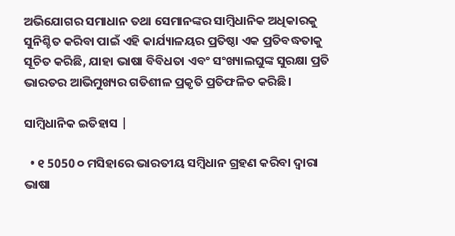ଅଭିଯୋଗର ସମାଧାନ ତଥା ସେମାନଙ୍କର ସାମ୍ବିଧାନିକ ଅଧିକାରକୁ ସୁନିଶ୍ଚିତ କରିବା ପାଇଁ ଏହି କାର୍ଯ୍ୟାଳୟର ପ୍ରତିଷ୍ଠା ଏକ ପ୍ରତିବଦ୍ଧତାକୁ ସୂଚିତ କରିଛି, ଯାହା ଭାଷା ବିବିଧତା ଏବଂ ସଂଖ୍ୟାଲଘୁଙ୍କ ସୁରକ୍ଷା ପ୍ରତି ଭାରତର ଆଭିମୁଖ୍ୟର ଗତିଶୀଳ ପ୍ରକୃତି ପ୍ରତିଫଳିତ କରିଛି।

ସାମ୍ବିଧାନିକ ଇତିହାସ |

  • ୧ 5050 ୦ ମସିହାରେ ଭାରତୀୟ ସମ୍ବିଧାନ ଗ୍ରହଣ କରିବା ଦ୍ୱାରା ଭାଷା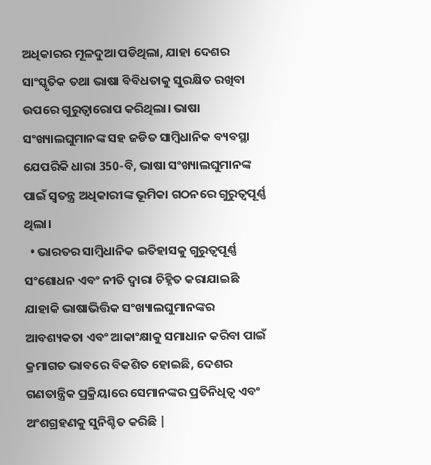ଅଧିକାରର ମୂଳଦୁଆ ପଡିଥିଲା, ଯାହା ଦେଶର ସାଂସ୍କୃତିକ ତଥା ଭାଷା ବିବିଧତାକୁ ସୁରକ୍ଷିତ ରଖିବା ଉପରେ ଗୁରୁତ୍ୱାରୋପ କରିଥିଲା। ଭାଷା ସଂଖ୍ୟାଲଘୁମାନଙ୍କ ସହ ଜଡିତ ସାମ୍ବିଧାନିକ ବ୍ୟବସ୍ଥା ଯେପରିକି ଧାରା 350-ବି, ଭାଷା ସଂଖ୍ୟାଲଘୁମାନଙ୍କ ପାଇଁ ସ୍ୱତନ୍ତ୍ର ଅଧିକାରୀଙ୍କ ଭୂମିକା ଗଠନରେ ଗୁରୁତ୍ୱପୂର୍ଣ୍ଣ ଥିଲା।
  • ଭାରତର ସାମ୍ବିଧାନିକ ଇତିହାସକୁ ଗୁରୁତ୍ୱପୂର୍ଣ୍ଣ ସଂଶୋଧନ ଏବଂ ନୀତି ଦ୍ୱାରା ଚିହ୍ନିତ କରାଯାଇଛି ଯାହାକି ଭାଷାଭିତ୍ତିକ ସଂଖ୍ୟାଲଘୁମାନଙ୍କର ଆବଶ୍ୟକତା ଏବଂ ଆକାଂକ୍ଷାକୁ ସମାଧାନ କରିବା ପାଇଁ କ୍ରମାଗତ ଭାବରେ ବିକଶିତ ହୋଇଛି, ଦେଶର ଗଣତାନ୍ତ୍ରିକ ପ୍ରକ୍ରିୟାରେ ସେମାନଙ୍କର ପ୍ରତିନିଧିତ୍ୱ ଏବଂ ଅଂଶଗ୍ରହଣକୁ ସୁନିଶ୍ଚିତ କରିଛି |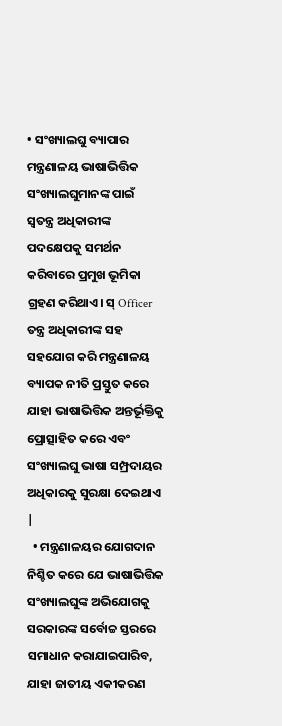• ସଂଖ୍ୟାଲଘୁ ବ୍ୟାପାର ମନ୍ତ୍ରଣାଳୟ ଭାଷାଭିତ୍ତିକ ସଂଖ୍ୟାଲଘୁମାନଙ୍କ ପାଇଁ ସ୍ୱତନ୍ତ୍ର ଅଧିକାରୀଙ୍କ ପଦକ୍ଷେପକୁ ସମର୍ଥନ କରିବାରେ ପ୍ରମୁଖ ଭୂମିକା ଗ୍ରହଣ କରିଥାଏ। ସ୍ Officer ତନ୍ତ୍ର ଅଧିକାରୀଙ୍କ ସହ ସହଯୋଗ କରି ମନ୍ତ୍ରଣାଳୟ ବ୍ୟାପକ ନୀତି ପ୍ରସ୍ତୁତ କରେ ଯାହା ଭାଷାଭିତ୍ତିକ ଅନ୍ତର୍ଭୂକ୍ତିକୁ ପ୍ରୋତ୍ସାହିତ କରେ ଏବଂ ସଂଖ୍ୟାଲଘୁ ଭାଷା ସମ୍ପ୍ରଦାୟର ଅଧିକାରକୁ ସୁରକ୍ଷା ଦେଇଥାଏ |
  • ମନ୍ତ୍ରଣାଳୟର ଯୋଗଦାନ ନିଶ୍ଚିତ କରେ ଯେ ଭାଷାଭିତ୍ତିକ ସଂଖ୍ୟାଲଘୁଙ୍କ ଅଭିଯୋଗକୁ ସରକାରଙ୍କ ସର୍ବୋଚ୍ଚ ସ୍ତରରେ ସମାଧାନ କରାଯାଇପାରିବ, ଯାହା ଜାତୀୟ ଏକୀକରଣ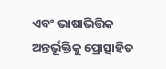ଏବଂ ଭାଷାଭିତ୍ତିକ ଅନ୍ତର୍ଭୂକ୍ତିକୁ ପ୍ରୋତ୍ସାହିତ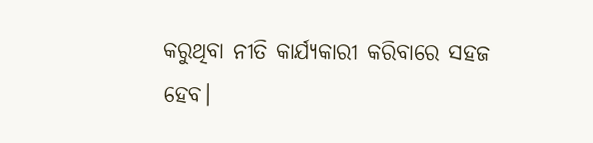କରୁଥିବା ନୀତି କାର୍ଯ୍ୟକାରୀ କରିବାରେ ସହଜ ହେବ।